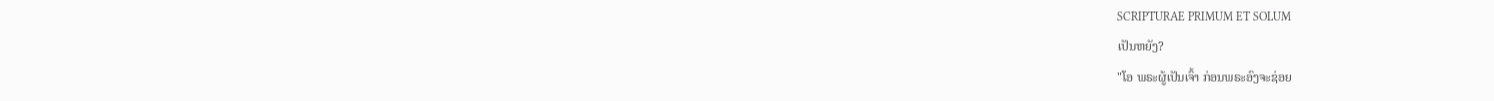SCRIPTURAE PRIMUM ET SOLUM
ເປັນຫຍັງ?
"ໂອ ພຣະຜູ້ເປັນເຈົ້າ ກ່ອນພຣະອົງຈະຊ່ອຍ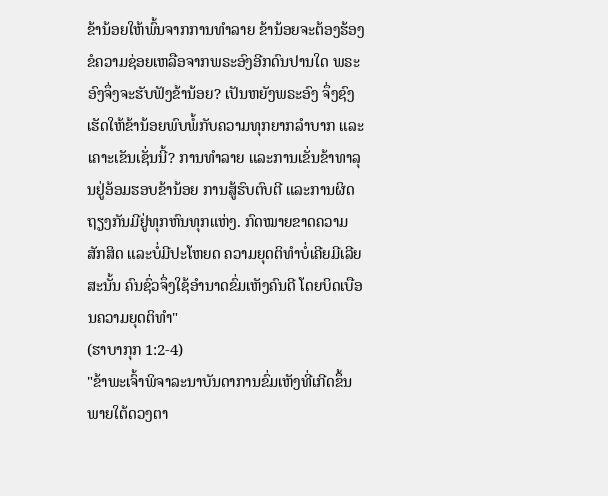ຂ້ານ້ອຍໃຫ້ພົ້ນຈາກການທຳລາຍ ຂ້ານ້ອຍຈະຕ້ອງຮ້ອງຂໍຄວາມຊ່ອຍເຫລືອຈາກພຣະອົງອີກດົນປານໃດ ພຣະອົງຈຶ່ງຈະຮັບຟັງຂ້ານ້ອຍ? ເປັນຫຍັງພຣະອົງ ຈຶ່ງຊົງເຮັດໃຫ້ຂ້ານ້ອຍພົບພໍ້ກັບຄວາມທຸກຍາກລຳບາກ ແລະເຄາະເຂັນເຊັ່ນນີ້? ການທຳລາຍ ແລະການເຂັ່ນຂ້າທາລຸນຢູ່ອ້ອມຮອບຂ້ານ້ອຍ ການສູ້ຮົບຕົບຕີ ແລະການຜິດຖຽງກັນມີຢູ່ທຸກຫົນທຸກແຫ່ງ. ກົດໝາຍຂາດຄວາມສັກສິດ ແລະບໍ່ມີປະໂຫຍດ ຄວາມຍຸດຕິທຳບໍ່ເຄີຍມີເລີຍ ສະນັ້ນ ຄົນຊົ່ວຈຶ່ງໃຊ້ອຳນາດຂົ່ມເຫັງຄົນດີ ໂດຍບິດເບືອນຄວາມຍຸດຕິທຳ"
(ຮາບາກຸກ 1:2-4)
"ຂ້າພະເຈົ້າພິຈາລະນາບັນດາການຂົ່ມເຫັງທີ່ເກີດຂຶ້ນພາຍໃຕ້ດວງຕາ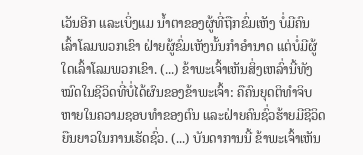ເວັນອີກ ແລະເບິ່ງແມ ນ້ຳຕາຂອງຜູ້ທີ່ຖືກຂົ່ມເຫັງ ບໍ່ມີຄົນເລົ້າໂລມພວກເຂົາ ຝ່າຍຜູ້ຂົ່ມເຫັງນັ້ນກຳອຳນາດ ແຕ່ບໍ່ມີຜູ້ໃດເລົ້າໂລມພວກເຂົາ. (...) ຂ້າພະເຈົ້າເຫັນສິ່ງເຫລົ່ານີ້ທັງໝົດໃນຊີວິດທີ່ບໍ່ໄດ້ຜົນຂອງຂ້າພະເຈົ້າ: ຄືຄົນຍຸດຕິທຳຈິບຫາຍໃນຄວາມຊອບທຳຂອງຕົນ ແລະຝ່າຍຄົນຊົ່ວຮ້າຍມີຊີວິດຍືນຍາວໃນການເຮັດຊົ່ວ. (...) ບັນດາການນີ້ ຂ້າພະເຈົ້າເຫັນ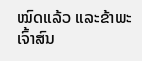ໝົດແລ້ວ ແລະຂ້າພະເຈົ້າສົນ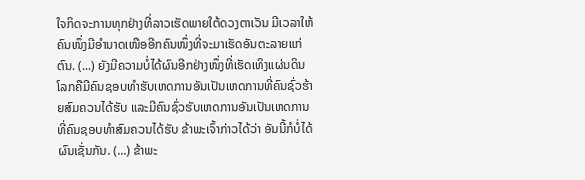ໃຈກິດຈະການທຸກຢ່າງທີ່ລາວເຮັດພາຍໃຕ້ດວງຕາເວັນ ມີເວລາໃຫ້ຄົນໜຶ່ງມີອຳນາດເໜືອອີກຄົນໜຶ່ງທີ່ຈະມາເຮັດອັນຕະລາຍແກ່ຕົນ. (...) ຍັງມີຄວາມບໍ່ໄດ້ຜົນອີກຢ່າງໜຶ່ງທີ່ເຮັດເທິງແຜ່ນດິນໂລກຄືມີຄົນຊອບທຳຮັບເຫດການອັນເປັນເຫດການທີ່ຄົນຊົ່ວຮ້າຍສົມຄວນໄດ້ຮັບ ແລະມີຄົນຊົ່ວຮັບເຫດການອັນເປັນເຫດການທີ່ຄົນຊອບທຳສົມຄວນໄດ້ຮັບ ຂ້າພະເຈົ້າກ່າວໄດ້ວ່າ ອັນນີ້ກໍບໍ່ໄດ້ຜົນເຊັ່ນກັນ. (...) ຂ້າພະ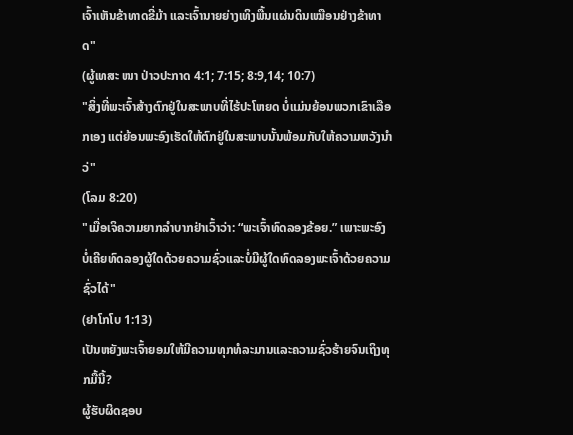ເຈົ້າເຫັນຂ້າທາດຂີ່ມ້າ ແລະເຈົ້ານາຍຍ່າງເທິງພື້ນແຜ່ນດິນເໝືອນຢ່າງຂ້າທາດ"
(ຜູ້ເທສະ ໜາ ປ່າວປະກາດ 4:1; 7:15; 8:9,14; 10:7)
"ສິ່ງທີ່ພະເຈົ້າສ້າງຕົກຢູ່ໃນສະພາບທີ່ໄຮ້ປະໂຫຍດ ບໍ່ແມ່ນຍ້ອນພວກເຂົາເລືອກເອງ ແຕ່ຍ້ອນພະອົງເຮັດໃຫ້ຕົກຢູ່ໃນສະພາບນັ້ນພ້ອມກັບໃຫ້ຄວາມຫວັງນຳວ່"
(ໂລມ 8:20)
"ເມື່ອເຈິຄວາມຍາກລຳບາກຢ່າເວົ້າວ່າ: “ພະເຈົ້າທົດລອງຂ້ອຍ.” ເພາະພະອົງບໍ່ເຄີຍທົດລອງຜູ້ໃດດ້ວຍຄວາມຊົ່ວແລະບໍ່ມີຜູ້ໃດທົດລອງພະເຈົ້າດ້ວຍຄວາມຊົ່ວໄດ້"
(ຢາໂກໂບ 1:13)
ເປັນຫຍັງພະເຈົ້າຍອມໃຫ້ມີຄວາມທຸກທໍລະມານແລະຄວາມຊົ່ວຮ້າຍຈົນເຖິງທຸກມື້ນີ້?
ຜູ້ຮັບຜິດຊອບ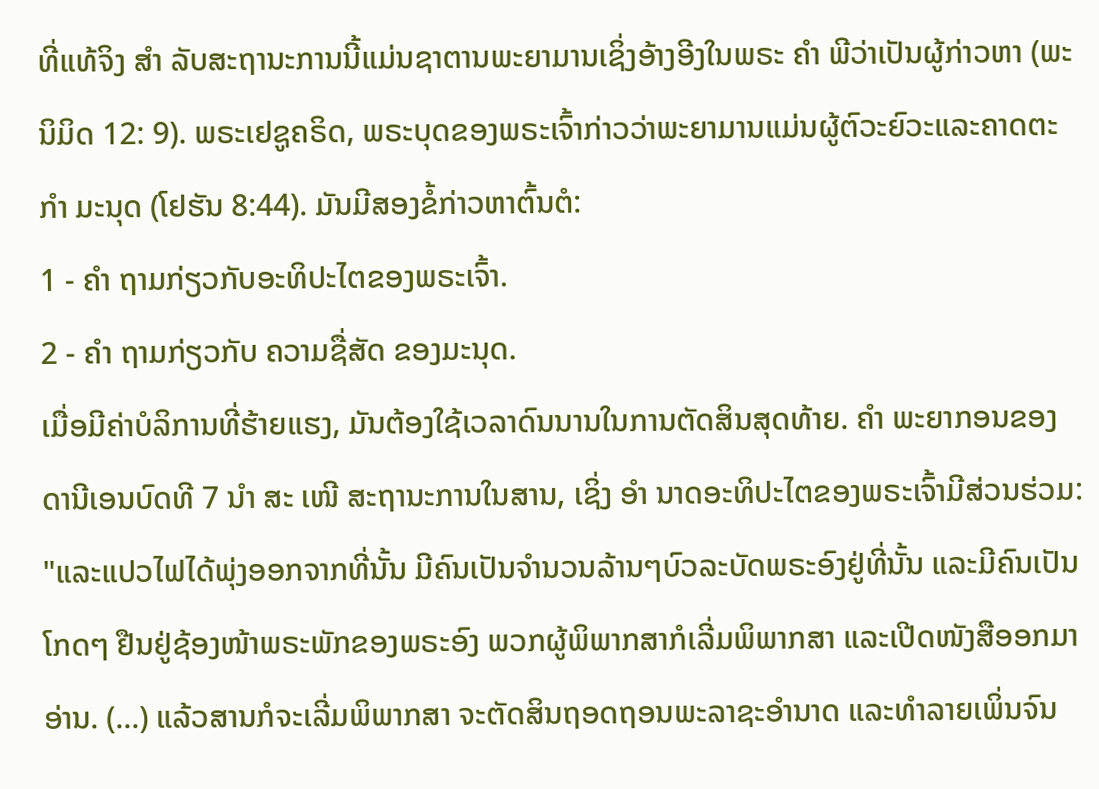ທີ່ແທ້ຈິງ ສຳ ລັບສະຖານະການນີ້ແມ່ນຊາຕານພະຍາມານເຊິ່ງອ້າງອີງໃນພຣະ ຄຳ ພີວ່າເປັນຜູ້ກ່າວຫາ (ພະນິມິດ 12: 9). ພຣະເຢຊູຄຣິດ, ພຣະບຸດຂອງພຣະເຈົ້າກ່າວວ່າພະຍາມານແມ່ນຜູ້ຕົວະຍົວະແລະຄາດຕະ ກຳ ມະນຸດ (ໂຢຮັນ 8:44). ມັນມີສອງຂໍ້ກ່າວຫາຕົ້ນຕໍ:
1 - ຄຳ ຖາມກ່ຽວກັບອະທິປະໄຕຂອງພຣະເຈົ້າ.
2 - ຄຳ ຖາມກ່ຽວກັບ ຄວາມຊື່ສັດ ຂອງມະນຸດ.
ເມື່ອມີຄ່າບໍລິການທີ່ຮ້າຍແຮງ, ມັນຕ້ອງໃຊ້ເວລາດົນນານໃນການຕັດສິນສຸດທ້າຍ. ຄຳ ພະຍາກອນຂອງດານີເອນບົດທີ 7 ນຳ ສະ ເໜີ ສະຖານະການໃນສານ, ເຊິ່ງ ອຳ ນາດອະທິປະໄຕຂອງພຣະເຈົ້າມີສ່ວນຮ່ວມ: "ແລະແປວໄຟໄດ້ພຸ່ງອອກຈາກທີ່ນັ້ນ ມີຄົນເປັນຈຳນວນລ້ານໆບົວລະບັດພຣະອົງຢູ່ທີ່ນັ້ນ ແລະມີຄົນເປັນໂກດໆ ຢືນຢູ່ຊ້ອງໜ້າພຣະພັກຂອງພຣະອົງ ພວກຜູ້ພິພາກສາກໍເລີ່ມພິພາກສາ ແລະເປີດໜັງສືອອກມາອ່ານ. (...) ແລ້ວສານກໍຈະເລີ່ມພິພາກສາ ຈະຕັດສິນຖອດຖອນພະລາຊະອຳນາດ ແລະທຳລາຍເພິ່ນຈົນ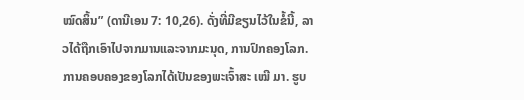ໝົດສິ້ນ” (ດານີເອນ 7: 10,26). ດັ່ງທີ່ມີຂຽນໄວ້ໃນຂໍ້ນີ້, ລາວໄດ້ຖືກເອົາໄປຈາກມານແລະຈາກມະນຸດ, ການປົກຄອງໂລກ. ການຄອບຄອງຂອງໂລກໄດ້ເປັນຂອງພະເຈົ້າສະ ເໝີ ມາ. ຮູບ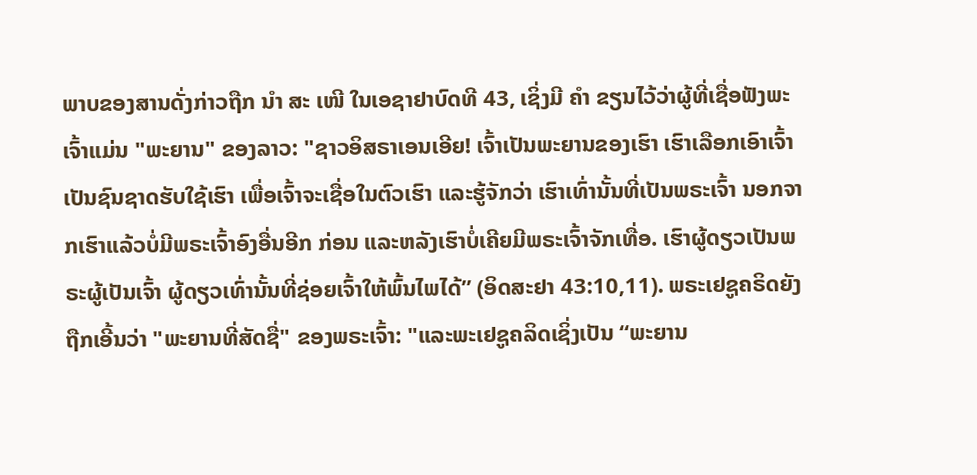ພາບຂອງສານດັ່ງກ່າວຖືກ ນຳ ສະ ເໜີ ໃນເອຊາຢາບົດທີ 43, ເຊິ່ງມີ ຄຳ ຂຽນໄວ້ວ່າຜູ້ທີ່ເຊື່ອຟັງພະເຈົ້າແມ່ນ "ພະຍານ" ຂອງລາວ: "ຊາວອິສຣາເອນເອີຍ! ເຈົ້າເປັນພະຍານຂອງເຮົາ ເຮົາເລືອກເອົາເຈົ້າເປັນຊົນຊາດຮັບໃຊ້ເຮົາ ເພື່ອເຈົ້າຈະເຊື່ອໃນຕົວເຮົາ ແລະຮູ້ຈັກວ່າ ເຮົາເທົ່ານັ້ນທີ່ເປັນພຣະເຈົ້າ ນອກຈາກເຮົາແລ້ວບໍ່ມີພຣະເຈົ້າອົງອື່ນອີກ ກ່ອນ ແລະຫລັງເຮົາບໍ່ເຄີຍມີພຣະເຈົ້າຈັກເທື່ອ. ເຮົາຜູ້ດຽວເປັນພຣະຜູ້ເປັນເຈົ້າ ຜູ້ດຽວເທົ່ານັ້ນທີ່ຊ່ອຍເຈົ້າໃຫ້ພົ້ນໄພໄດ້” (ອິດສະຢາ 43:10,11). ພຣະເຢຊູຄຣິດຍັງຖືກເອີ້ນວ່າ "ພະຍານທີ່ສັດຊື່" ຂອງພຣະເຈົ້າ: "ແລະພະເຢຊູຄລິດເຊິ່ງເປັນ “ພະຍານ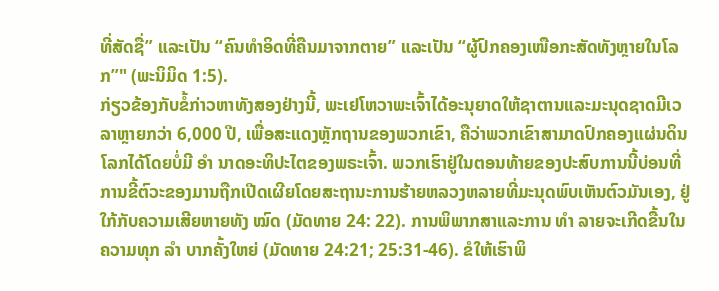ທີ່ສັດຊື່” ແລະເປັນ “ຄົນທຳອິດທີ່ຄືນມາຈາກຕາຍ” ແລະເປັນ “ຜູ້ປົກຄອງເໜືອກະສັດທັງຫຼາຍໃນໂລກ”" (ພະນິມິດ 1:5).
ກ່ຽວຂ້ອງກັບຂໍ້ກ່າວຫາທັງສອງຢ່າງນີ້, ພະເຢໂຫວາພະເຈົ້າໄດ້ອະນຸຍາດໃຫ້ຊາຕານແລະມະນຸດຊາດມີເວລາຫຼາຍກວ່າ 6,000 ປີ, ເພື່ອສະແດງຫຼັກຖານຂອງພວກເຂົາ, ຄືວ່າພວກເຂົາສາມາດປົກຄອງແຜ່ນດິນໂລກໄດ້ໂດຍບໍ່ມີ ອຳ ນາດອະທິປະໄຕຂອງພຣະເຈົ້າ. ພວກເຮົາຢູ່ໃນຕອນທ້າຍຂອງປະສົບການນີ້ບ່ອນທີ່ການຂີ້ຕົວະຂອງມານຖືກເປີດເຜີຍໂດຍສະຖານະການຮ້າຍຫລວງຫລາຍທີ່ມະນຸດພົບເຫັນຕົວມັນເອງ, ຢູ່ໃກ້ກັບຄວາມເສີຍຫາຍທັງ ໝົດ (ມັດທາຍ 24: 22). ການພິພາກສາແລະການ ທຳ ລາຍຈະເກີດຂື້ນໃນຄວາມທຸກ ລຳ ບາກຄັ້ງໃຫຍ່ (ມັດທາຍ 24:21; 25:31-46). ຂໍໃຫ້ເຮົາພິ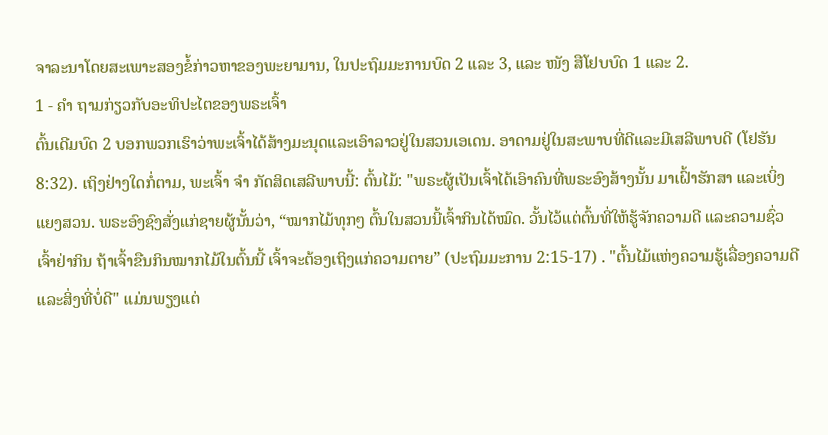ຈາລະນາໂດຍສະເພາະສອງຂໍ້ກ່າວຫາຂອງພະຍາມານ, ໃນປະຖົມມະການບົດ 2 ແລະ 3, ແລະ ໜັງ ສືໂຢບບົດ 1 ແລະ 2.
1 - ຄຳ ຖາມກ່ຽວກັບອະທິປະໄຕຂອງພຣະເຈົ້າ
ຕົ້ນເດີມບົດ 2 ບອກພວກເຮົາວ່າພະເຈົ້າໄດ້ສ້າງມະນຸດແລະເອົາລາວຢູ່ໃນສວນເອເດນ. ອາດາມຢູ່ໃນສະພາບທີ່ດີແລະມີເສລີພາບດີ (ໂຢຮັນ 8:32). ເຖິງຢ່າງໃດກໍ່ຕາມ, ພະເຈົ້າ ຈຳ ກັດສິດເສລີພາບນີ້: ຕົ້ນໄມ້: "ພຣະຜູ້ເປັນເຈົ້າໄດ້ເອົາຄົນທີ່ພຣະອົງສ້າງນັ້ນ ມາເຝົ້າຮັກສາ ແລະເບິ່ງແຍງສວນ. ພຣະອົງຊົງສັ່ງແກ່ຊາຍຜູ້ນັ້ນວ່າ, “ໝາກໄມ້ທຸກໆ ຕົ້ນໃນສວນນີ້ເຈົ້າກິນໄດ້ໝົດ. ວັ້ນໄວ້ແຕ່ຕົ້ນທີ່ໃຫ້ຮູ້ຈັກຄວາມດີ ແລະຄວາມຊົ່ວ ເຈົ້າຢ່າກິນ ຖ້າເຈົ້າຂືນກິນໝາກໄມ້ໃນຕົ້ນນີ້ ເຈົ້າຈະຕ້ອງເຖິງແກ່ຄວາມຕາຍ” (ປະຖົມມະການ 2:15-17) . "ຕົ້ນໄມ້ແຫ່ງຄວາມຮູ້ເລື່ອງຄວາມດີແລະສິ່ງທີ່ບໍ່ດີ" ແມ່ນພຽງແຕ່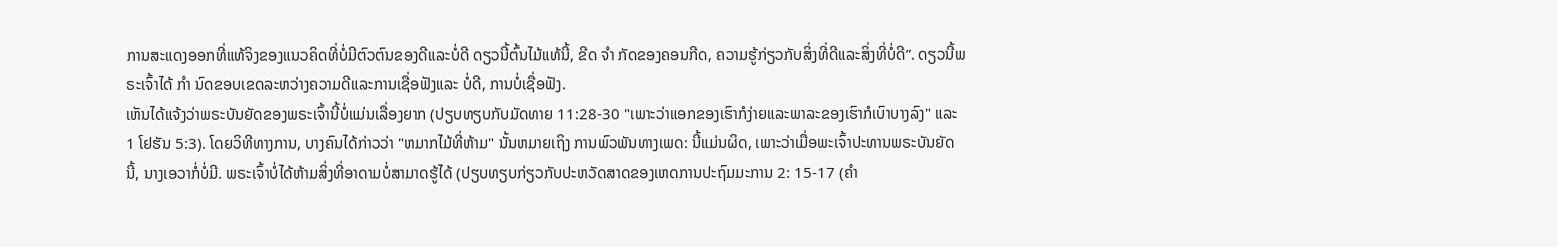ການສະແດງອອກທີ່ແທ້ຈິງຂອງແນວຄິດທີ່ບໍ່ມີຕົວຕົນຂອງດີແລະບໍ່ດີ ດຽວນີ້ຕົ້ນໄມ້ແທ້ນີ້, ຂີດ ຈຳ ກັດຂອງຄອນກີດ, ຄວາມຮູ້ກ່ຽວກັບສິ່ງທີ່ດີແລະສິ່ງທີ່ບໍ່ດີ”. ດຽວນີ້ພຣະເຈົ້າໄດ້ ກຳ ນົດຂອບເຂດລະຫວ່າງຄວາມດີແລະການເຊື່ອຟັງແລະ ບໍ່ດີ, ການບໍ່ເຊື່ອຟັງ.
ເຫັນໄດ້ແຈ້ງວ່າພຣະບັນຍັດຂອງພຣະເຈົ້ານີ້ບໍ່ແມ່ນເລື່ອງຍາກ (ປຽບທຽບກັບມັດທາຍ 11:28-30 "ເພາະວ່າແອກຂອງເຮົາກໍງ່າຍແລະພາລະຂອງເຮົາກໍເບົາບາງລົງ" ແລະ 1 ໂຢຮັນ 5:3). ໂດຍວິທີທາງການ, ບາງຄົນໄດ້ກ່າວວ່າ "ຫມາກໄມ້ທີ່ຫ້າມ" ນັ້ນຫມາຍເຖິງ ການພົວພັນທາງເພດ: ນີ້ແມ່ນຜິດ, ເພາະວ່າເມື່ອພະເຈົ້າປະທານພຣະບັນຍັດນີ້, ນາງເອວາກໍ່ບໍ່ມີ. ພຣະເຈົ້າບໍ່ໄດ້ຫ້າມສິ່ງທີ່ອາດາມບໍ່ສາມາດຮູ້ໄດ້ (ປຽບທຽບກ່ຽວກັບປະຫວັດສາດຂອງເຫດການປະຖົມມະການ 2: 15-17 (ຄຳ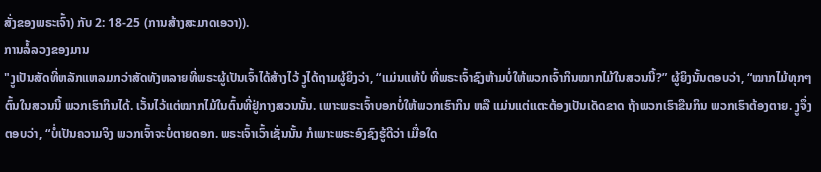ສັ່ງຂອງພຣະເຈົ້າ) ກັບ 2: 18-25 (ການສ້າງສະມາດເອວາ)).
ການລໍ້ລວງຂອງມານ
"ງູເປັນສັດທີ່ຫລັກແຫລມກວ່າສັດທັງຫລາຍທີ່ພຣະຜູ້ເປັນເຈົ້າໄດ້ສ້າງໄວ້ ງູໄດ້ຖາມຜູ້ຍິງວ່າ, “ແມ່ນແທ້ບໍ ທີ່ພຣະເຈົ້າຊົງຫ້າມບໍ່ໃຫ້ພວກເຈົ້າກິນໝາກໄມ້ໃນສວນນີ້?” ຜູ້ຍິງນັ້ນຕອບວ່າ, “ໝາກໄມ້ທຸກໆ ຕົ້ນໃນສວນນີ້ ພວກເຮົາກິນໄດ້. ເວັ້ນໄວ້ແຕ່ໝາກໄມ້ໃນຕົ້ນທີ່ຢູ່ກາງສວນນັ້ນ. ເພາະພຣະເຈົ້າບອກບໍ່ໃຫ້ພວກເຮົາກິນ ຫລື ແມ່ນແຕ່ແຕະຕ້ອງເປັນເດັດຂາດ ຖ້າພວກເຮົາຂືນກິນ ພວກເຮົາຕ້ອງຕາຍ. ງູຈຶ່ງຕອບວ່າ, “ບໍ່ເປັນຄວາມຈິງ ພວກເຈົ້າຈະບໍ່ຕາຍດອກ. ພຣະເຈົ້າເວົ້າເຊັ່ນນັ້ນ ກໍເພາະພຣະອົງຊົງຮູ້ດີວ່າ ເມື່ອໃດ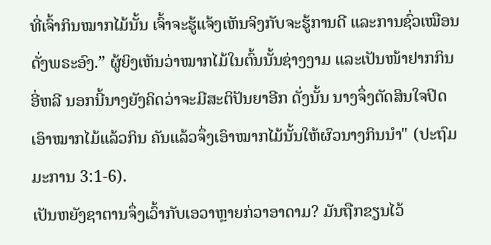ທີ່ເຈົ້າກິນໝາກໄມ້ນັ້ນ ເຈົ້າຈະຮູ້ແຈ້ງເຫັນຈິງກັບຈະຮູ້ການດີ ແລະການຊົ່ວເໝືອນດັ່ງພຣະອົງ.” ຜູ້ຍິງເຫັນວ່າໝາກໄມ້ໃນຕົ້ນນັ້ນຊ່າງງາມ ແລະເປັນໜ້າຢາກກິນອີ່ຫລີ ນອກນີ້ນາງຍັງຄິດວ່າຈະມີສະຕິປັນຍາອີກ ດັ່ງນັ້ນ ນາງຈຶ່ງຕັດສິນໃຈປິດເອົາໝາກໄມ້ແລ້ວກິນ ຄັນແລ້ວຈຶ່ງເອົາໝາກໄມ້ນັ້ນໃຫ້ຜົວນາງກິນນຳ" (ປະຖົມມະການ 3:1-6).
ເປັນຫຍັງຊາຕານຈຶ່ງເວົ້າກັບເອວາຫຼາຍກ່ວາອາດາມ? ມັນຖືກຂຽນໄວ້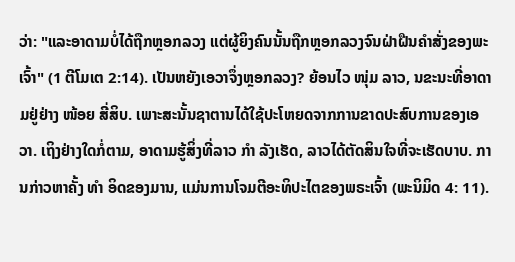ວ່າ: "ແລະອາດາມບໍ່ໄດ້ຖືກຫຼອກລວງ ແຕ່ຜູ້ຍິງຄົນນັ້ນຖືກຫຼອກລວງຈົນຝ່າຝືນຄຳສັ່ງຂອງພະເຈົ້າ" (1 ຕີໂມເຕ 2:14). ເປັນຫຍັງເອວາຈຶ່ງຫຼອກລວງ? ຍ້ອນໄວ ໜຸ່ມ ລາວ, ນຂະນະທີ່ອາດາມຢູ່ຢ່າງ ໜ້ອຍ ສີ່ສິບ. ເພາະສະນັ້ນຊາຕານໄດ້ໃຊ້ປະໂຫຍດຈາກການຂາດປະສົບການຂອງເອວາ. ເຖິງຢ່າງໃດກໍ່ຕາມ, ອາດາມຮູ້ສິ່ງທີ່ລາວ ກຳ ລັງເຮັດ, ລາວໄດ້ຕັດສິນໃຈທີ່ຈະເຮັດບາບ. ການກ່າວຫາຄັ້ງ ທຳ ອິດຂອງມານ, ແມ່ນການໂຈມຕີອະທິປະໄຕຂອງພຣະເຈົ້າ (ພະນິມິດ 4: 11).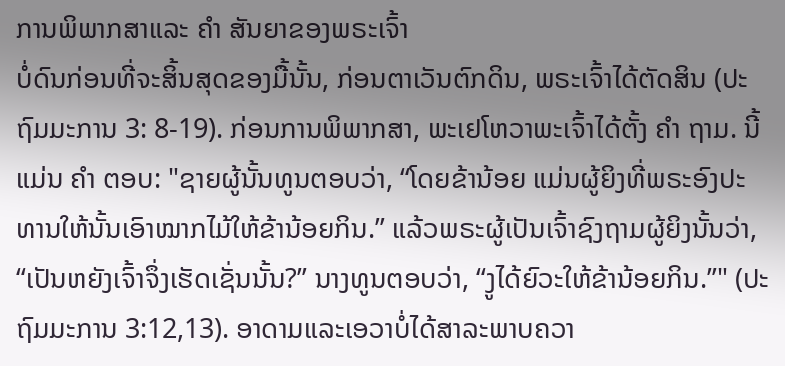ການພິພາກສາແລະ ຄຳ ສັນຍາຂອງພຣະເຈົ້າ
ບໍ່ດົນກ່ອນທີ່ຈະສິ້ນສຸດຂອງມື້ນັ້ນ, ກ່ອນຕາເວັນຕົກດິນ, ພຣະເຈົ້າໄດ້ຕັດສິນ (ປະຖົມມະການ 3: 8-19). ກ່ອນການພິພາກສາ, ພະເຢໂຫວາພະເຈົ້າໄດ້ຕັ້ງ ຄຳ ຖາມ. ນີ້ແມ່ນ ຄຳ ຕອບ: "ຊາຍຜູ້ນັ້ນທູນຕອບວ່າ, “ໂດຍຂ້ານ້ອຍ ແມ່ນຜູ້ຍິງທີ່ພຣະອົງປະທານໃຫ້ນັ້ນເອົາໝາກໄມ້ໃຫ້ຂ້ານ້ອຍກິນ.” ແລ້ວພຣະຜູ້ເປັນເຈົ້າຊົງຖາມຜູ້ຍິງນັ້ນວ່າ, “ເປັນຫຍັງເຈົ້າຈຶ່ງເຮັດເຊັ່ນນັ້ນ?” ນາງທູນຕອບວ່າ, “ງູໄດ້ຍົວະໃຫ້ຂ້ານ້ອຍກິນ.”" (ປະຖົມມະການ 3:12,13). ອາດາມແລະເອວາບໍ່ໄດ້ສາລະພາບຄວາ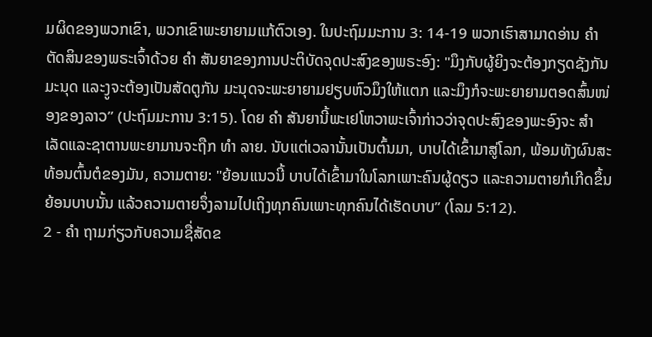ມຜິດຂອງພວກເຂົາ, ພວກເຂົາພະຍາຍາມແກ້ຕົວເອງ. ໃນປະຖົມມະການ 3: 14-19 ພວກເຮົາສາມາດອ່ານ ຄຳ ຕັດສິນຂອງພຣະເຈົ້າດ້ວຍ ຄຳ ສັນຍາຂອງການປະຕິບັດຈຸດປະສົງຂອງພຣະອົງ: "ມຶງກັບຜູ້ຍິງຈະຕ້ອງກຽດຊັງກັນ ມະນຸດ ແລະງູຈະຕ້ອງເປັນສັດຕູກັນ ມະນຸດຈະພະຍາຍາມຢຽບຫົວມຶງໃຫ້ແຕກ ແລະມຶງກໍຈະພະຍາຍາມຕອດສົ້ນໜ່ອງຂອງລາວ” (ປະຖົມມະການ 3:15). ໂດຍ ຄຳ ສັນຍານີ້ພະເຢໂຫວາພະເຈົ້າກ່າວວ່າຈຸດປະສົງຂອງພະອົງຈະ ສຳ ເລັດແລະຊາຕານພະຍາມານຈະຖືກ ທຳ ລາຍ. ນັບແຕ່ເວລານັ້ນເປັນຕົ້ນມາ, ບາບໄດ້ເຂົ້າມາສູ່ໂລກ, ພ້ອມທັງຜົນສະທ້ອນຕົ້ນຕໍຂອງມັນ, ຄວາມຕາຍ: "ຍ້ອນແນວນີ້ ບາບໄດ້ເຂົ້າມາໃນໂລກເພາະຄົນຜູ້ດຽວ ແລະຄວາມຕາຍກໍເກີດຂຶ້ນຍ້ອນບາບນັ້ນ ແລ້ວຄວາມຕາຍຈຶ່ງລາມໄປເຖິງທຸກຄົນເພາະທຸກຄົນໄດ້ເຮັດບາບ” (ໂລມ 5:12).
2 - ຄຳ ຖາມກ່ຽວກັບຄວາມຊື່ສັດຂ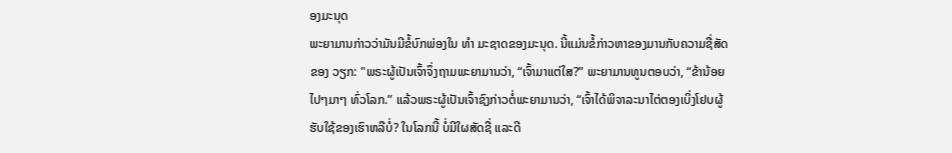ອງມະນຸດ
ພະຍາມານກ່າວວ່າມັນມີຂໍ້ບົກພ່ອງໃນ ທຳ ມະຊາດຂອງມະນຸດ. ນີ້ແມ່ນຂໍ້ກ່າວຫາຂອງມານກັບຄວາມຊື່ສັດຂອງ ວຽກ: "ພຣະຜູ້ເປັນເຈົ້າຈຶ່ງຖາມພະຍາມານວ່າ, “ເຈົ້າມາແຕ່ໃສ?” ພະຍາມານທູນຕອບວ່າ, “ຂ້ານ້ອຍໄປໆມາໆ ທົ່ວໂລກ.” ແລ້ວພຣະຜູ້ເປັນເຈົ້າຊົງກ່າວຕໍ່ພະຍາມານວ່າ, “ເຈົ້າໄດ້ພິຈາລະນາໄຕ່ຕອງເບິ່ງໂຢບຜູ້ຮັບໃຊ້ຂອງເຮົາຫລືບໍ່? ໃນໂລກນີ້ ບໍ່ມີໃຜສັດຊື່ ແລະດີ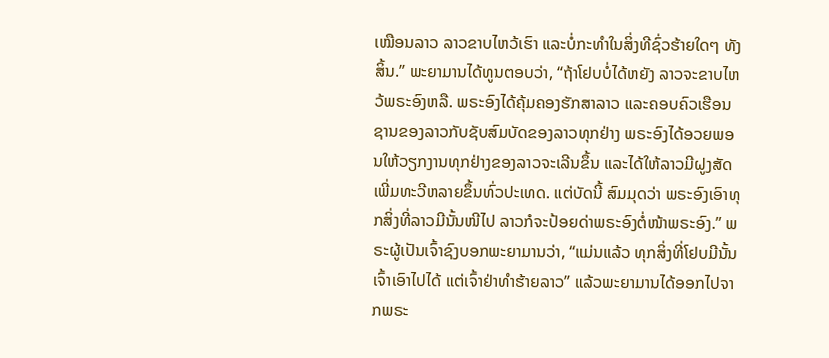ເໝືອນລາວ ລາວຂາບໄຫວ້ເຮົາ ແລະບໍ່ກະທຳໃນສິ່ງທີຊົ່ວຮ້າຍໃດໆ ທັງສິ້ນ.” ພະຍາມານໄດ້ທູນຕອບວ່າ, “ຖ້າໂຢບບໍ່ໄດ້ຫຍັງ ລາວຈະຂາບໄຫວ້ພຣະອົງຫລື. ພຣະອົງໄດ້ຄຸ້ມຄອງຮັກສາລາວ ແລະຄອບຄົວເຮືອນຊານຂອງລາວກັບຊັບສົມບັດຂອງລາວທຸກຢ່າງ ພຣະອົງໄດ້ອວຍພອນໃຫ້ວຽກງານທຸກຢ່າງຂອງລາວຈະເລີນຂຶ້ນ ແລະໄດ້ໃຫ້ລາວມີຝູງສັດເພີ່ມທະວີຫລາຍຂຶ້ນທົ່ວປະເທດ. ແຕ່ບັດນີ້ ສົມມຸດວ່າ ພຣະອົງເອົາທຸກສິ່ງທີ່ລາວມີນັ້ນໜີໄປ ລາວກໍຈະປ້ອຍດ່າພຣະອົງຕໍ່ໜ້າພຣະອົງ.” ພຣະຜູ້ເປັນເຈົ້າຊົງບອກພະຍາມານວ່າ, “ແມ່ນແລ້ວ ທຸກສິ່ງທີ່ໂຢບມີນັ້ນ ເຈົ້າເອົາໄປໄດ້ ແຕ່ເຈົ້າຢ່າທຳຮ້າຍລາວ” ແລ້ວພະຍາມານໄດ້ອອກໄປຈາກພຣະ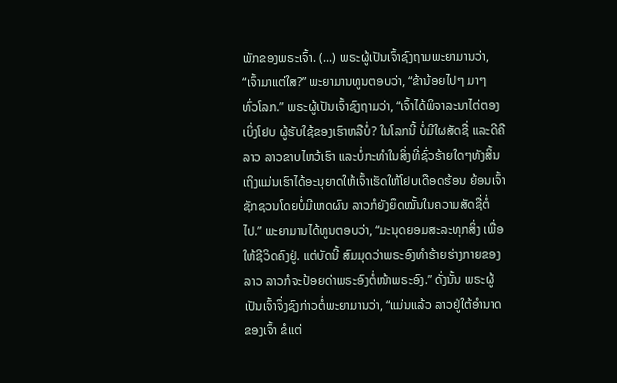ພັກຂອງພຣະເຈົ້າ. (...) ພຣະຜູ້ເປັນເຈົ້າຊົງຖາມພະຍາມານວ່າ, “ເຈົ້າມາແຕ່ໃສ?” ພະຍາມານທູນຕອບວ່າ, “ຂ້ານ້ອຍໄປໆ ມາໆ ທົ່ວໂລກ.” ພຣະຜູ້ເປັນເຈົ້າຊົງຖາມວ່າ, “ເຈົ້າໄດ້ພິຈາລະນາໄຕ່ຕອງເບິ່ງໂຢບ ຜູ້ຮັບໃຊ້ຂອງເຮົາຫລືບໍ່? ໃນໂລກນີ້ ບໍ່ມີໃຜສັດຊື່ ແລະດີຄືລາວ ລາວຂາບໄຫວ້ເຮົາ ແລະບໍ່ກະທຳໃນສິ່ງທີ່ຊົ່ວຮ້າຍໃດໆທັງສິ້ນ ເຖິງແມ່ນເຮົາໄດ້ອະນຸຍາດໃຫ້ເຈົ້າເຮັດໃຫ້ໂຢບເດືອດຮ້ອນ ຍ້ອນເຈົ້າຊັກຊວນໂດຍບໍ່ມີເຫດຜົນ ລາວກໍຍັງຍຶດໝັ້ນໃນຄວາມສັດຊື່ຕໍ່ໄປ.” ພະຍາມານໄດ້ທູນຕອບວ່າ, “ມະນຸດຍອມສະລະທຸກສິ່ງ ເພື່ອໃຫ້ຊີວິດຄົງຢູ່. ແຕ່ບັດນີ້ ສົມມຸດວ່າພຣະອົງທຳຮ້າຍຮ່າງກາຍຂອງລາວ ລາວກໍຈະປ້ອຍດ່າພຣະອົງຕໍ່ໜ້າພຣະອົງ.” ດັ່ງນັ້ນ ພຣະຜູ້ເປັນເຈົ້າຈຶ່ງຊົງກ່າວຕໍ່ພະຍາມານວ່າ, “ແມ່ນແລ້ວ ລາວຢູ່ໃຕ້ອຳນາດຂອງເຈົ້າ ຂໍແຕ່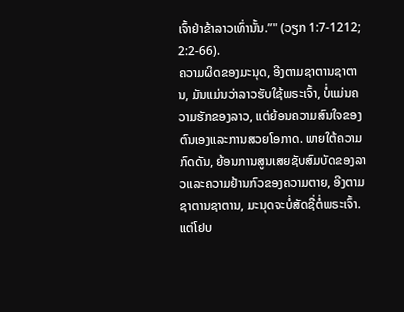ເຈົ້າຢ່າຂ້າລາວເທົ່ານັ້ນ.”" (ວຽກ 1:7-1212; 2:2-66).
ຄວາມຜິດຂອງມະນຸດ, ອີງຕາມຊາຕານຊາຕານ, ມັນແມ່ນວ່າລາວຮັບໃຊ້ພຣະເຈົ້າ, ບໍ່ແມ່ນຄວາມຮັກຂອງລາວ, ແຕ່ຍ້ອນຄວາມສົນໃຈຂອງຕົນເອງແລະການສວຍໂອກາດ. ພາຍໃຕ້ຄວາມກົດດັນ, ຍ້ອນການສູນເສຍຊັບສົມບັດຂອງລາວແລະຄວາມຢ້ານກົວຂອງຄວາມຕາຍ, ອີງຕາມຊາຕານຊາຕານ, ມະນຸດຈະບໍ່ສັດຊື່ຕໍ່ພຣະເຈົ້າ. ແຕ່ໂຢບ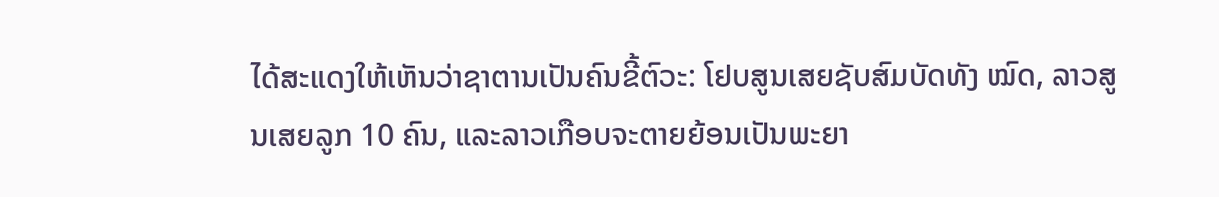ໄດ້ສະແດງໃຫ້ເຫັນວ່າຊາຕານເປັນຄົນຂີ້ຕົວະ: ໂຢບສູນເສຍຊັບສົມບັດທັງ ໝົດ, ລາວສູນເສຍລູກ 10 ຄົນ, ແລະລາວເກືອບຈະຕາຍຍ້ອນເປັນພະຍາ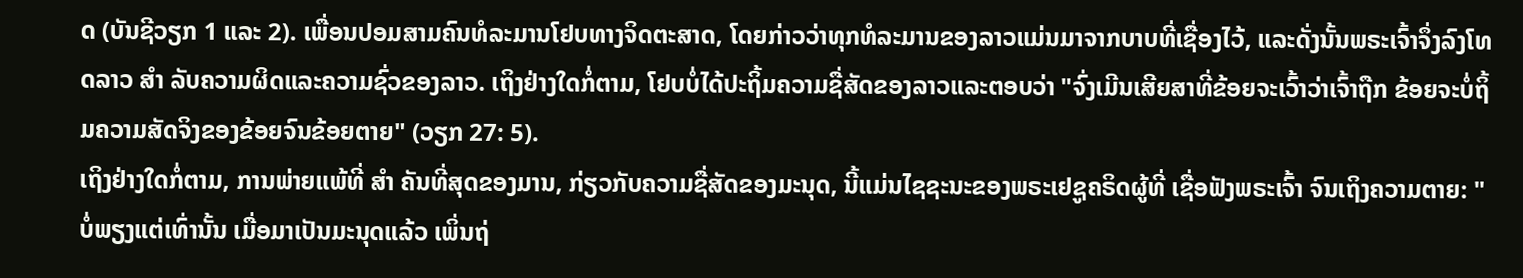ດ (ບັນຊີວຽກ 1 ແລະ 2). ເພື່ອນປອມສາມຄົນທໍລະມານໂຢບທາງຈິດຕະສາດ, ໂດຍກ່າວວ່າທຸກທໍລະມານຂອງລາວແມ່ນມາຈາກບາບທີ່ເຊື່ອງໄວ້, ແລະດັ່ງນັ້ນພຣະເຈົ້າຈຶ່ງລົງໂທດລາວ ສຳ ລັບຄວາມຜິດແລະຄວາມຊົ່ວຂອງລາວ. ເຖິງຢ່າງໃດກໍ່ຕາມ, ໂຢບບໍ່ໄດ້ປະຖິ້ມຄວາມຊື່ສັດຂອງລາວແລະຕອບວ່າ "ຈົ່ງເມີນເສີຍສາທີ່ຂ້ອຍຈະເວົ້າວ່າເຈົ້າຖືກ ຂ້ອຍຈະບໍ່ຖິ້ມຄວາມສັດຈິງຂອງຂ້ອຍຈົນຂ້ອຍຕາຍ" (ວຽກ 27: 5).
ເຖິງຢ່າງໃດກໍ່ຕາມ, ການພ່າຍແພ້ທີ່ ສຳ ຄັນທີ່ສຸດຂອງມານ, ກ່ຽວກັບຄວາມຊື່ສັດຂອງມະນຸດ, ນີ້ແມ່ນໄຊຊະນະຂອງພຣະເຢຊູຄຣິດຜູ້ທີ່ ເຊື່ອຟັງພຣະເຈົ້າ ຈົນເຖິງຄວາມຕາຍ: "ບໍ່ພຽງແຕ່ເທົ່ານັ້ນ ເມື່ອມາເປັນມະນຸດແລ້ວ ເພິ່ນຖ່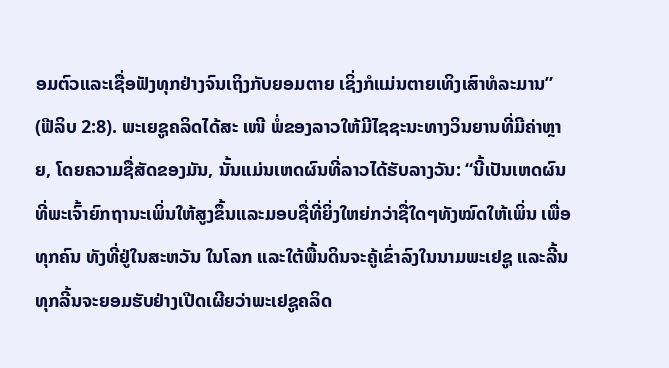ອມຕົວແລະເຊື່ອຟັງທຸກຢ່າງຈົນເຖິງກັບຍອມຕາຍ ເຊິ່ງກໍແມ່ນຕາຍເທິງເສົາທໍລະມານ” (ຟີລິບ 2:8). ພະເຍຊູຄລິດໄດ້ສະ ເໜີ ພໍ່ຂອງລາວໃຫ້ມີໄຊຊະນະທາງວິນຍານທີ່ມີຄ່າຫຼາຍ, ໂດຍຄວາມຊື່ສັດຂອງມັນ, ນັ້ນແມ່ນເຫດຜົນທີ່ລາວໄດ້ຮັບລາງວັນ: “ນີ້ເປັນເຫດຜົນທີ່ພະເຈົ້າຍົກຖານະເພິ່ນໃຫ້ສູງຂຶ້ນແລະມອບຊື່ທີ່ຍິ່ງໃຫຍ່ກວ່າຊື່ໃດໆທັງໝົດໃຫ້ເພິ່ນ ເພື່ອທຸກຄົນ ທັງທີ່ຢູ່ໃນສະຫວັນ ໃນໂລກ ແລະໃຕ້ພື້ນດິນຈະຄູ້ເຂົ່າລົງໃນນາມພະເຢຊູ ແລະລີ້ນທຸກລີ້ນຈະຍອມຮັບຢ່າງເປີດເຜີຍວ່າພະເຢຊູຄລິດ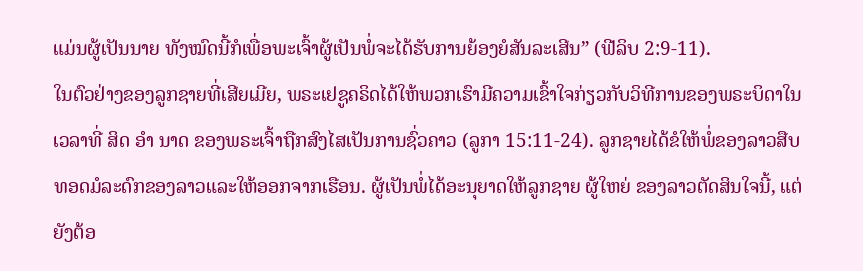ແມ່ນຜູ້ເປັນນາຍ ທັງໝົດນີ້ກໍເພື່ອພະເຈົ້າຜູ້ເປັນພໍ່ຈະໄດ້ຮັບການຍ້ອງຍໍສັນລະເສີນ” (ຟີລິບ 2:9-11).
ໃນຕົວຢ່າງຂອງລູກຊາຍທີ່ເສີຍເມີຍ, ພຣະເຢຊູຄຣິດໄດ້ໃຫ້ພວກເຮົາມີຄວາມເຂົ້າໃຈກ່ຽວກັບວິທີການຂອງພຣະບິດາໃນເວລາທີ່ ສິດ ອຳ ນາດ ຂອງພຣະເຈົ້າຖືກສົງໄສເປັນການຊົ່ວຄາວ (ລູກາ 15:11-24). ລູກຊາຍໄດ້ຂໍໃຫ້ພໍ່ຂອງລາວສືບທອດມໍລະດົກຂອງລາວແລະໃຫ້ອອກຈາກເຮືອນ. ຜູ້ເປັນພໍ່ໄດ້ອະນຸຍາດໃຫ້ລູກຊາຍ ຜູ້ໃຫຍ່ ຂອງລາວຕັດສິນໃຈນີ້, ແຕ່ຍັງຕ້ອ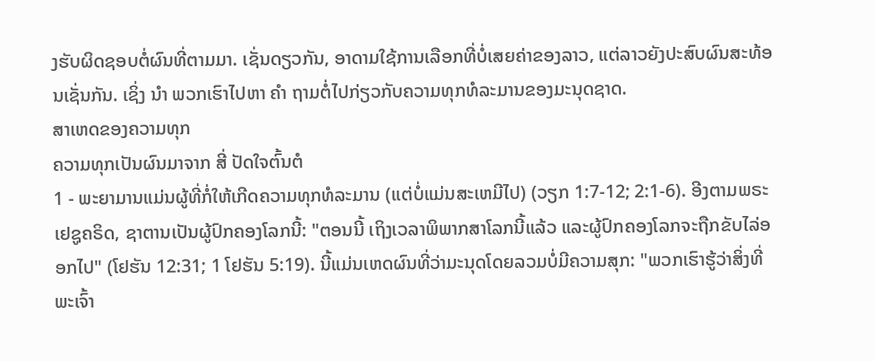ງຮັບຜິດຊອບຕໍ່ຜົນທີ່ຕາມມາ. ເຊັ່ນດຽວກັນ, ອາດາມໃຊ້ການເລືອກທີ່ບໍ່ເສຍຄ່າຂອງລາວ, ແຕ່ລາວຍັງປະສົບຜົນສະທ້ອນເຊັ່ນກັນ. ເຊິ່ງ ນຳ ພວກເຮົາໄປຫາ ຄຳ ຖາມຕໍ່ໄປກ່ຽວກັບຄວາມທຸກທໍລະມານຂອງມະນຸດຊາດ.
ສາເຫດຂອງຄວາມທຸກ
ຄວາມທຸກເປັນຜົນມາຈາກ ສີ່ ປັດໃຈຕົ້ນຕໍ
1 - ພະຍາມານແມ່ນຜູ້ທີ່ກໍ່ໃຫ້ເກີດຄວາມທຸກທໍລະມານ (ແຕ່ບໍ່ແມ່ນສະເຫມີໄປ) (ວຽກ 1:7-12; 2:1-6). ອີງຕາມພຣະເຢຊູຄຣິດ, ຊາຕານເປັນຜູ້ປົກຄອງໂລກນີ້: "ຕອນນີ້ ເຖິງເວລາພິພາກສາໂລກນີ້ແລ້ວ ແລະຜູ້ປົກຄອງໂລກຈະຖືກຂັບໄລ່ອອກໄປ" (ໂຢຮັນ 12:31; 1 ໂຢຮັນ 5:19). ນີ້ແມ່ນເຫດຜົນທີ່ວ່າມະນຸດໂດຍລວມບໍ່ມີຄວາມສຸກ: "ພວກເຮົາຮູ້ວ່າສິ່ງທີ່ພະເຈົ້າ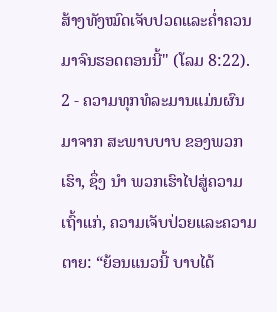ສ້າງທັງໝົດເຈັບປວດແລະຄ່ຳຄວນມາຈົນຮອດຕອນນີ້" (ໂລມ 8:22).
2 - ຄວາມທຸກທໍລະມານແມ່ນຜົນມາຈາກ ສະພາບບາບ ຂອງພວກເຮົາ, ຊຶ່ງ ນຳ ພວກເຮົາໄປສູ່ຄວາມເຖົ້າແກ່, ຄວາມເຈັບປ່ວຍແລະຄວາມຕາຍ: “ຍ້ອນແນວນີ້ ບາບໄດ້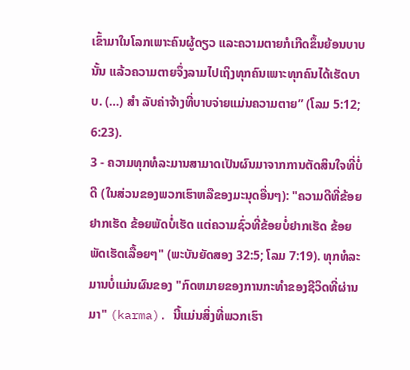ເຂົ້າມາໃນໂລກເພາະຄົນຜູ້ດຽວ ແລະຄວາມຕາຍກໍເກີດຂຶ້ນຍ້ອນບາບນັ້ນ ແລ້ວຄວາມຕາຍຈຶ່ງລາມໄປເຖິງທຸກຄົນເພາະທຸກຄົນໄດ້ເຮັດບາບ. (…) ສຳ ລັບຄ່າຈ້າງທີ່ບາບຈ່າຍແມ່ນຄວາມຕາຍ” (ໂລມ 5:12; 6:23).
3 - ຄວາມທຸກທໍລະມານສາມາດເປັນຜົນມາຈາກການຕັດສິນໃຈທີ່ບໍ່ດີ (ໃນສ່ວນຂອງພວກເຮົາຫລືຂອງມະນຸດອື່ນໆ): "ຄວາມດີທີ່ຂ້ອຍຢາກເຮັດ ຂ້ອຍພັດບໍ່ເຮັດ ແຕ່ຄວາມຊົ່ວທີ່ຂ້ອຍບໍ່ຢາກເຮັດ ຂ້ອຍພັດເຮັດເລື້ອຍໆ" (ພະບັນຍັດສອງ 32:5; ໂລມ 7:19). ທຸກທໍລະມານບໍ່ແມ່ນຜົນຂອງ "ກົດຫມາຍຂອງການກະທໍາຂອງຊີວິດທີ່ຜ່ານມາ" (karma). ນີ້ແມ່ນສິ່ງທີ່ພວກເຮົາ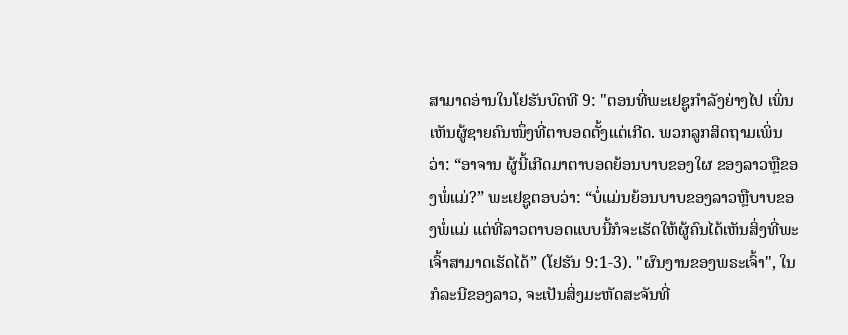ສາມາດອ່ານໃນໂຢຮັນບົດທີ 9: "ຕອນທີ່ພະເຢຊູກຳລັງຍ່າງໄປ ເພິ່ນເຫັນຜູ້ຊາຍຄົນໜຶ່ງທີ່ຕາບອດຕັ້ງແຕ່ເກີດ. ພວກລູກສິດຖາມເພິ່ນວ່າ: “ອາຈານ ຜູ້ນີ້ເກີດມາຕາບອດຍ້ອນບາບຂອງໃຜ ຂອງລາວຫຼືຂອງພໍ່ແມ່?” ພະເຢຊູຕອບວ່າ: “ບໍ່ແມ່ນຍ້ອນບາບຂອງລາວຫຼືບາບຂອງພໍ່ແມ່ ແຕ່ທີ່ລາວຕາບອດແບບນີ້ກໍຈະເຮັດໃຫ້ຜູ້ຄົນໄດ້ເຫັນສິ່ງທີ່ພະເຈົ້າສາມາດເຮັດໄດ້” (ໂຢຮັນ 9:1-3). "ຜົນງານຂອງພຣະເຈົ້າ", ໃນກໍລະນີຂອງລາວ, ຈະເປັນສິ່ງມະຫັດສະຈັນທີ່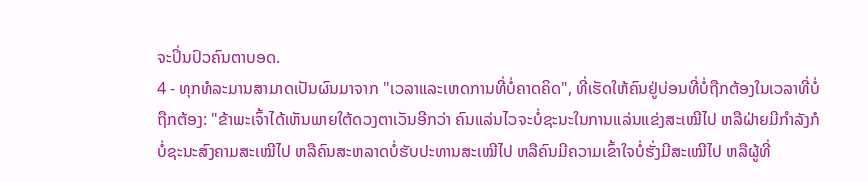ຈະປິ່ນປົວຄົນຕາບອດ.
4 - ທຸກທໍລະມານສາມາດເປັນຜົນມາຈາກ "ເວລາແລະເຫດການທີ່ບໍ່ຄາດຄິດ", ທີ່ເຮັດໃຫ້ຄົນຢູ່ບ່ອນທີ່ບໍ່ຖືກຕ້ອງໃນເວລາທີ່ບໍ່ຖືກຕ້ອງ: "ຂ້າພະເຈົ້າໄດ້ເຫັນພາຍໃຕ້ດວງຕາເວັນອີກວ່າ ຄົນແລ່ນໄວຈະບໍ່ຊະນະໃນການແລ່ນແຂ່ງສະເໝີໄປ ຫລືຝ່າຍມີກຳລັງກໍບໍ່ຊະນະສົງຄາມສະເໝີໄປ ຫລືຄົນສະຫລາດບໍ່ຮັບປະທານສະເໝີໄປ ຫລືຄົນມີຄວາມເຂົ້າໃຈບໍ່ຮັ່ງມີສະເໝີໄປ ຫລືຜູ້ທີ່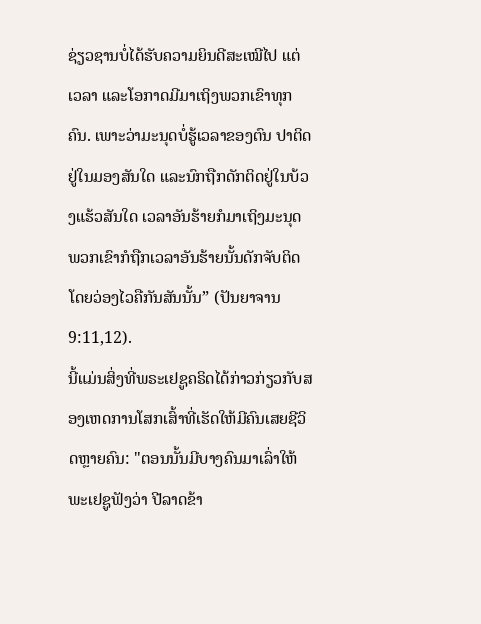ຊ່ຽວຊານບໍ່ໄດ້ຮັບຄວາມຍິນດີສະເໝີໄປ ແຕ່ເວລາ ແລະໂອກາດມີມາເຖິງພວກເຂົາທຸກຄົນ. ເພາະວ່າມະນຸດບໍ່ຮູ້ເວລາຂອງຕົນ ປາຕິດຢູ່ໃນມອງສັນໃດ ແລະນົກຖືກດັກຕິດຢູ່ໃນບ້ວງແຮ້ວສັນໃດ ເວລາອັນຮ້າຍກໍມາເຖິງມະນຸດ ພວກເຂົາກໍຖືກເວລາອັນຮ້າຍນັ້ນດັກຈັບຕິດໂດຍວ່ອງໄວຄືກັນສັນນັ້ນ” (ປັນຍາຈານ 9:11,12).
ນີ້ແມ່ນສິ່ງທີ່ພຣະເຢຊູຄຣິດໄດ້ກ່າວກ່ຽວກັບສອງເຫດການໂສກເສົ້າທີ່ເຮັດໃຫ້ມີຄົນເສຍຊີວິດຫຼາຍຄົນ: "ຕອນນັ້ນມີບາງຄົນມາເລົ່າໃຫ້ພະເຢຊູຟັງວ່າ ປີລາດຂ້າ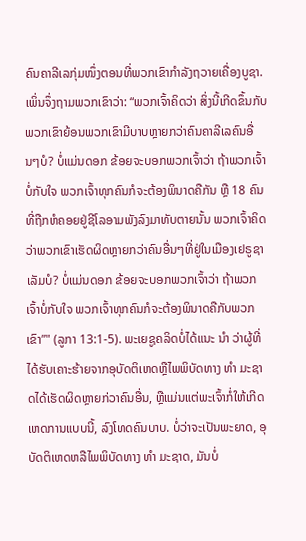ຄົນຄາລີເລກຸ່ມໜຶ່ງຕອນທີ່ພວກເຂົາກຳລັງຖວາຍເຄື່ອງບູຊາ. ເພິ່ນຈຶ່ງຖາມພວກເຂົາວ່າ: “ພວກເຈົ້າຄິດວ່າ ສິ່ງນີ້ເກີດຂຶ້ນກັບພວກເຂົາຍ້ອນພວກເຂົາມີບາບຫຼາຍກວ່າຄົນຄາລີເລຄົນອື່ນໆບໍ? ບໍ່ແມ່ນດອກ ຂ້ອຍຈະບອກພວກເຈົ້າວ່າ ຖ້າພວກເຈົ້າບໍ່ກັບໃຈ ພວກເຈົ້າທຸກຄົນກໍຈະຕ້ອງພິນາດຄືກັນ ຫຼື 18 ຄົນທີ່ຖືກຫໍຄອຍຢູ່ຊີໂລອາມພັງລົງມາທັບຕາຍນັ້ນ ພວກເຈົ້າຄິດວ່າພວກເຂົາເຮັດຜິດຫຼາຍກວ່າຄົນອື່ນໆທີ່ຢູ່ໃນເມືອງເຢຣູຊາເລັມບໍ? ບໍ່ແມ່ນດອກ ຂ້ອຍຈະບອກພວກເຈົ້າວ່າ ຖ້າພວກເຈົ້າບໍ່ກັບໃຈ ພວກເຈົ້າທຸກຄົນກໍຈະຕ້ອງພິນາດຄືກັບພວກເຂົາ”" (ລູກາ 13:1-5). ພະເຍຊູຄລິດບໍ່ໄດ້ແນະ ນຳ ວ່າຜູ້ທີ່ໄດ້ຮັບເຄາະຮ້າຍຈາກອຸບັດຕິເຫດຫຼືໄພພິບັດທາງ ທຳ ມະຊາດໄດ້ເຮັດຜິດຫຼາຍກ່ວາຄົນອື່ນ, ຫຼືແມ່ນແຕ່ພະເຈົ້າກໍ່ໃຫ້ເກີດເຫດການແບບນີ້, ລົງໂທດຄົນບາບ. ບໍ່ວ່າຈະເປັນພະຍາດ, ອຸບັດຕິເຫດຫລືໄພພິບັດທາງ ທຳ ມະຊາດ, ມັນບໍ່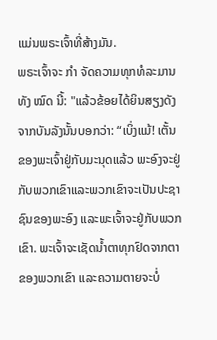ແມ່ນພຣະເຈົ້າທີ່ສ້າງມັນ.
ພຣະເຈົ້າຈະ ກຳ ຈັດຄວາມທຸກທໍລະມານທັງ ໝົດ ນີ້: "ແລ້ວຂ້ອຍໄດ້ຍິນສຽງດັງຈາກບັນລັງນັ້ນບອກວ່າ: “ເບິ່ງແມ້! ເຕັ້ນຂອງພະເຈົ້າຢູ່ກັບມະນຸດແລ້ວ ພະອົງຈະຢູ່ກັບພວກເຂົາແລະພວກເຂົາຈະເປັນປະຊາຊົນຂອງພະອົງ ແລະພະເຈົ້າຈະຢູ່ກັບພວກເຂົາ. ພະເຈົ້າຈະເຊັດນ້ຳຕາທຸກຢົດຈາກຕາຂອງພວກເຂົາ ແລະຄວາມຕາຍຈະບໍ່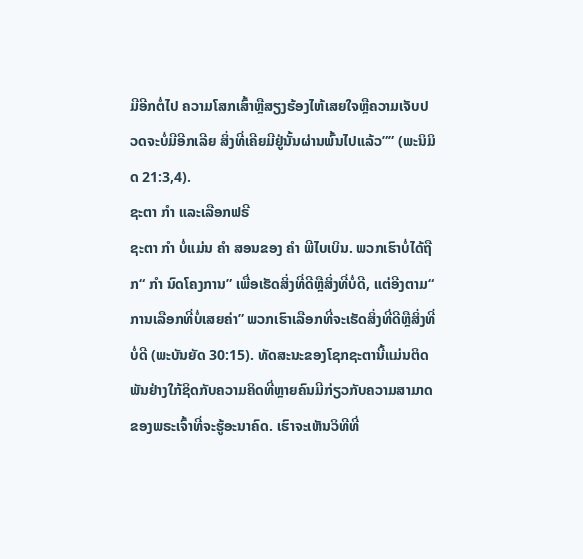ມີອີກຕໍ່ໄປ ຄວາມໂສກເສົ້າຫຼືສຽງຮ້ອງໄຫ້ເສຍໃຈຫຼືຄວາມເຈັບປວດຈະບໍ່ມີອີກເລີຍ ສິ່ງທີ່ເຄີຍມີຢູ່ນັ້ນຜ່ານພົ້ນໄປແລ້ວ”” (ພະນິມິດ 21:3,4).
ຊະຕາ ກຳ ແລະເລືອກຟຣີ
ຊະຕາ ກຳ ບໍ່ແມ່ນ ຄຳ ສອນຂອງ ຄຳ ພີໄບເບິນ. ພວກເຮົາບໍ່ໄດ້ຖືກ“ ກຳ ນົດໂຄງການ” ເພື່ອເຮັດສິ່ງທີ່ດີຫຼືສິ່ງທີ່ບໍ່ດີ, ແຕ່ອີງຕາມ“ ການເລືອກທີ່ບໍ່ເສຍຄ່າ” ພວກເຮົາເລືອກທີ່ຈະເຮັດສິ່ງທີ່ດີຫຼືສິ່ງທີ່ບໍ່ດີ (ພະບັນຍັດ 30:15). ທັດສະນະຂອງໂຊກຊະຕານີ້ແມ່ນຕິດພັນຢ່າງໃກ້ຊິດກັບຄວາມຄິດທີ່ຫຼາຍຄົນມີກ່ຽວກັບຄວາມສາມາດຂອງພຣະເຈົ້າທີ່ຈະຮູ້ອະນາຄົດ. ເຮົາຈະເຫັນວິທີທີ່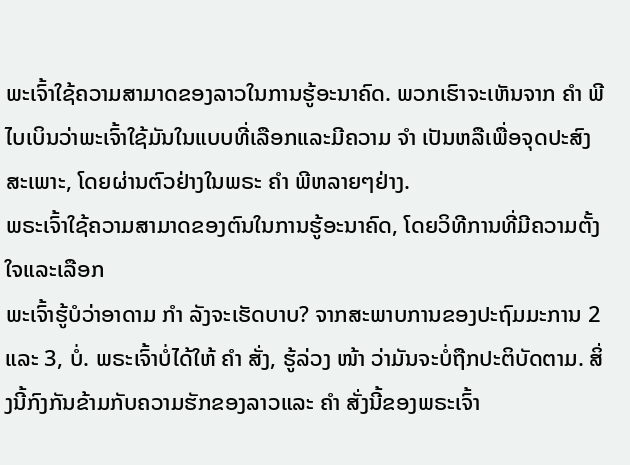ພະເຈົ້າໃຊ້ຄວາມສາມາດຂອງລາວໃນການຮູ້ອະນາຄົດ. ພວກເຮົາຈະເຫັນຈາກ ຄຳ ພີໄບເບິນວ່າພະເຈົ້າໃຊ້ມັນໃນແບບທີ່ເລືອກແລະມີຄວາມ ຈຳ ເປັນຫລືເພື່ອຈຸດປະສົງສະເພາະ, ໂດຍຜ່ານຕົວຢ່າງໃນພຣະ ຄຳ ພີຫລາຍໆຢ່າງ.
ພຣະເຈົ້າໃຊ້ຄວາມສາມາດຂອງຕົນໃນການຮູ້ອະນາຄົດ, ໂດຍວິທີການທີ່ມີຄວາມຕັ້ງໃຈແລະເລືອກ
ພະເຈົ້າຮູ້ບໍວ່າອາດາມ ກຳ ລັງຈະເຮັດບາບ? ຈາກສະພາບການຂອງປະຖົມມະການ 2 ແລະ 3, ບໍ່. ພຣະເຈົ້າບໍ່ໄດ້ໃຫ້ ຄຳ ສັ່ງ, ຮູ້ລ່ວງ ໜ້າ ວ່າມັນຈະບໍ່ຖືກປະຕິບັດຕາມ. ສິ່ງນີ້ກົງກັນຂ້າມກັບຄວາມຮັກຂອງລາວແລະ ຄຳ ສັ່ງນີ້ຂອງພຣະເຈົ້າ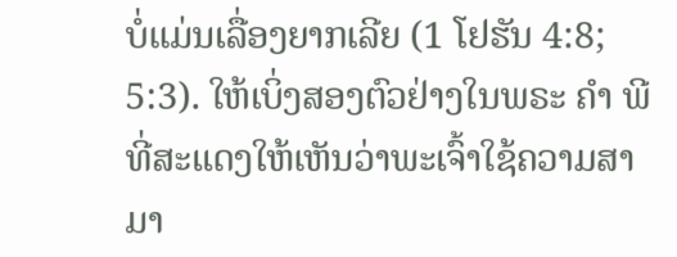ບໍ່ແມ່ນເລື່ອງຍາກເລີຍ (1 ໂຢຮັນ 4:8; 5:3). ໃຫ້ເບິ່ງສອງຕົວຢ່າງໃນພຣະ ຄຳ ພີທີ່ສະແດງໃຫ້ເຫັນວ່າພະເຈົ້າໃຊ້ຄວາມສາມາ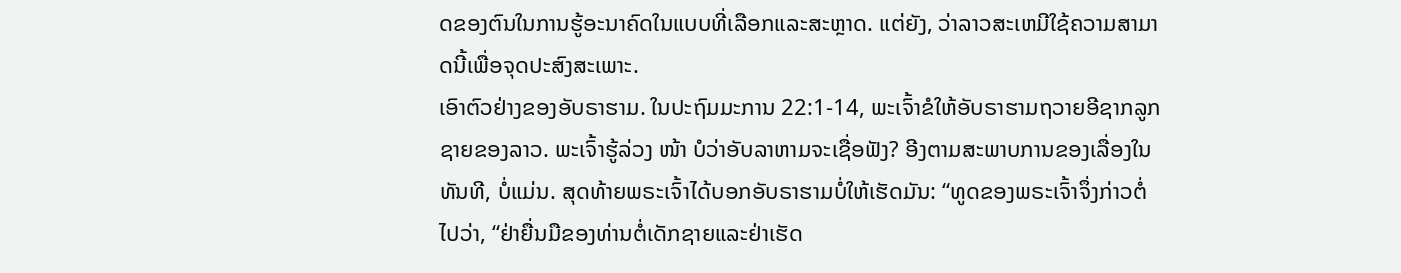ດຂອງຕົນໃນການຮູ້ອະນາຄົດໃນແບບທີ່ເລືອກແລະສະຫຼາດ. ແຕ່ຍັງ, ວ່າລາວສະເຫມີໃຊ້ຄວາມສາມາດນີ້ເພື່ອຈຸດປະສົງສະເພາະ.
ເອົາຕົວຢ່າງຂອງອັບຣາຮາມ. ໃນປະຖົມມະການ 22:1-14, ພະເຈົ້າຂໍໃຫ້ອັບຣາຮາມຖວາຍອີຊາກລູກຊາຍຂອງລາວ. ພະເຈົ້າຮູ້ລ່ວງ ໜ້າ ບໍວ່າອັບລາຫາມຈະເຊື່ອຟັງ? ອີງຕາມສະພາບການຂອງເລື່ອງໃນທັນທີ, ບໍ່ແມ່ນ. ສຸດທ້າຍພຣະເຈົ້າໄດ້ບອກອັບຣາຮາມບໍ່ໃຫ້ເຮັດມັນ: “ທູດຂອງພຣະເຈົ້າຈຶ່ງກ່າວຕໍ່ໄປວ່າ, “ຢ່າຍື່ນມືຂອງທ່ານຕໍ່ເດັກຊາຍແລະຢ່າເຮັດ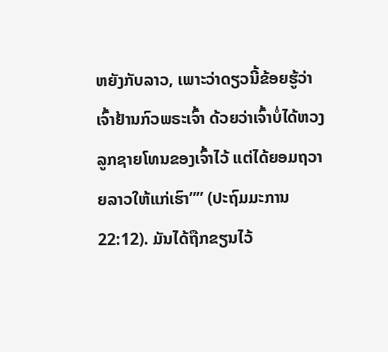ຫຍັງກັບລາວ, ເພາະວ່າດຽວນີ້ຂ້ອຍຮູ້ວ່າເຈົ້າຢ້ານກົວພຣະເຈົ້າ ດ້ວຍວ່າເຈົ້າບໍ່ໄດ້ຫວງລູກຊາຍໂທນຂອງເຈົ້າໄວ້ ແຕ່ໄດ້ຍອມຖວາຍລາວໃຫ້ແກ່ເຮົາ”” (ປະຖົມມະການ 22:12). ມັນໄດ້ຖືກຂຽນໄວ້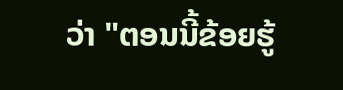ວ່າ "ຕອນນີ້ຂ້ອຍຮູ້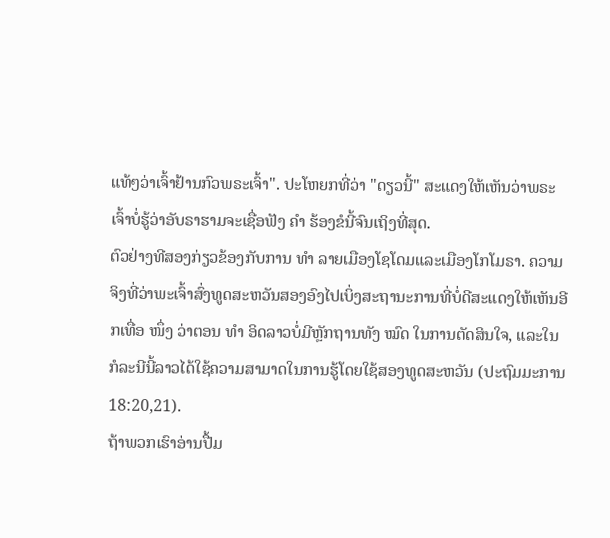ແທ້ໆວ່າເຈົ້າຢ້ານກົວພຣະເຈົ້າ". ປະໂຫຍກທີ່ວ່າ "ດຽວນີ້" ສະແດງໃຫ້ເຫັນວ່າພຣະເຈົ້າບໍ່ຮູ້ວ່າອັບຣາຮາມຈະເຊື່ອຟັງ ຄຳ ຮ້ອງຂໍນີ້ຈົນເຖິງທີ່ສຸດ.
ຕົວຢ່າງທີສອງກ່ຽວຂ້ອງກັບການ ທຳ ລາຍເມືອງໂຊໂດມແລະເມືອງໂກໂມຣາ. ຄວາມຈິງທີ່ວ່າພະເຈົ້າສົ່ງທູດສະຫວັນສອງອົງໄປເບິ່ງສະຖານະການທີ່ບໍ່ດີສະແດງໃຫ້ເຫັນອີກເທື່ອ ໜຶ່ງ ວ່າຕອນ ທຳ ອິດລາວບໍ່ມີຫຼັກຖານທັງ ໝົດ ໃນການຕັດສິນໃຈ, ແລະໃນກໍລະນີນີ້ລາວໄດ້ໃຊ້ຄວາມສາມາດໃນການຮູ້ໂດຍໃຊ້ສອງທູດສະຫວັນ (ປະຖົມມະການ 18:20,21).
ຖ້າພວກເຮົາອ່ານປື້ມ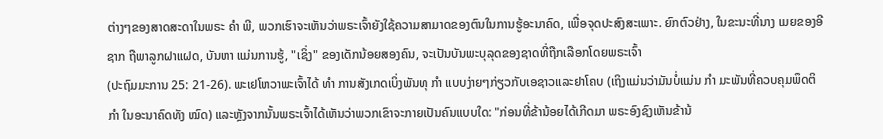ຕ່າງໆຂອງສາດສະດາໃນພຣະ ຄຳ ພີ, ພວກເຮົາຈະເຫັນວ່າພຣະເຈົ້າຍັງໃຊ້ຄວາມສາມາດຂອງຕົນໃນການຮູ້ອະນາຄົດ, ເພື່ອຈຸດປະສົງສະເພາະ. ຍົກຕົວຢ່າງ, ໃນຂະນະທີ່ນາງ ເມຍຂອງອີຊາກ ຖືພາລູກຝາແຝດ, ບັນຫາ ແມ່ນການຮູ້, "ເຊິ່ງ" ຂອງເດັກນ້ອຍສອງຄົນ, ຈະເປັນບັນພະບຸລຸດຂອງຊາດທີ່ຖືກເລືອກໂດຍພຣະເຈົ້າ
(ປະຖົມມະການ 25: 21-26). ພະເຢໂຫວາພະເຈົ້າໄດ້ ທຳ ການສັງເກດເບິ່ງພັນທຸ ກຳ ແບບງ່າຍໆກ່ຽວກັບເອຊາວແລະຢາໂຄບ (ເຖິງແມ່ນວ່າມັນບໍ່ແມ່ນ ກຳ ມະພັນທີ່ຄວບຄຸມພຶດຕິ ກຳ ໃນອະນາຄົດທັງ ໝົດ) ແລະຫຼັງຈາກນັ້ນພຣະເຈົ້າໄດ້ເຫັນວ່າພວກເຂົາຈະກາຍເປັນຄົນແບບໃດ: "ກ່ອນທີ່ຂ້ານ້ອຍໄດ້ເກີດມາ ພຣະອົງຊົງເຫັນຂ້ານ້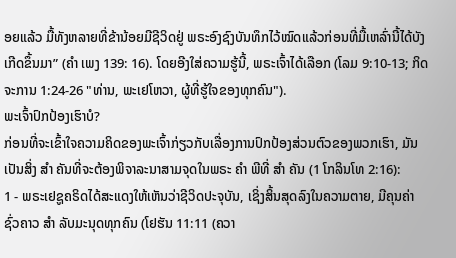ອຍແລ້ວ ມື້ທັງຫລາຍທີ່ຂ້ານ້ອຍມີຊີວິດຢູ່ ພຣະອົງຊົງບັນທຶກໄວ້ໝົດແລ້ວກ່ອນທີ່ມື້ເຫລົ່ານີ້ໄດ້ບັງເກີດຂຶ້ນມາ” (ຄຳ ເພງ 139: 16). ໂດຍອີງໃສ່ຄວາມຮູ້ນີ້, ພຣະເຈົ້າໄດ້ເລືອກ (ໂລມ 9:10-13; ກິດຈະການ 1:24-26 "ທ່ານ, ພະເຢໂຫວາ, ຜູ້ທີ່ຮູ້ໃຈຂອງທຸກຄົນ").
ພະເຈົ້າປົກປ້ອງເຮົາບໍ?
ກ່ອນທີ່ຈະເຂົ້າໃຈຄວາມຄິດຂອງພະເຈົ້າກ່ຽວກັບເລື່ອງການປົກປ້ອງສ່ວນຕົວຂອງພວກເຮົາ, ມັນເປັນສິ່ງ ສຳ ຄັນທີ່ຈະຕ້ອງພິຈາລະນາສາມຈຸດໃນພຣະ ຄຳ ພີທີ່ ສຳ ຄັນ (1 ໂກລິນໂທ 2:16):
1 - ພຣະເຢຊູຄຣິດໄດ້ສະແດງໃຫ້ເຫັນວ່າຊີວິດປະຈຸບັນ, ເຊິ່ງສິ້ນສຸດລົງໃນຄວາມຕາຍ, ມີຄຸນຄ່າຊົ່ວຄາວ ສຳ ລັບມະນຸດທຸກຄົນ (ໂຢຮັນ 11:11 (ຄວາ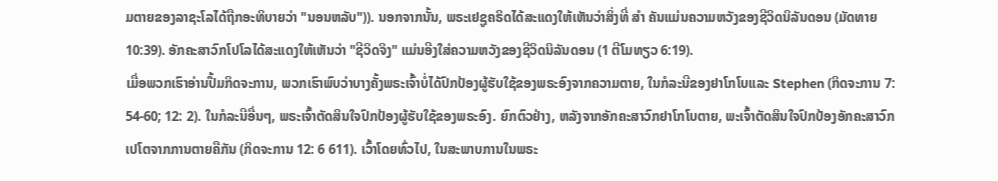ມຕາຍຂອງລາຊະໂລໄດ້ຖືກອະທິບາຍວ່າ "ນອນຫລັບ")). ນອກຈາກນັ້ນ, ພຣະເຢຊູຄຣິດໄດ້ສະແດງໃຫ້ເຫັນວ່າສິ່ງທີ່ ສຳ ຄັນແມ່ນຄວາມຫວັງຂອງຊີວິດນິລັນດອນ (ມັດທາຍ 10:39). ອັກຄະສາວົກໂປໂລໄດ້ສະແດງໃຫ້ເຫັນວ່າ "ຊີວິດຈິງ" ແມ່ນອີງໃສ່ຄວາມຫວັງຂອງຊີວິດນິລັນດອນ (1 ຕີໂມທຽວ 6:19).
ເມື່ອພວກເຮົາອ່ານປື້ມກິດຈະການ, ພວກເຮົາພົບວ່າບາງຄັ້ງພຣະເຈົ້າບໍ່ໄດ້ປົກປ້ອງຜູ້ຮັບໃຊ້ຂອງພຣະອົງຈາກຄວາມຕາຍ, ໃນກໍລະນີຂອງຢາໂກໂບແລະ Stephen (ກິດຈະການ 7: 54-60; 12: 2). ໃນກໍລະນີອື່ນໆ, ພຣະເຈົ້າຕັດສິນໃຈປົກປ້ອງຜູ້ຮັບໃຊ້ຂອງພຣະອົງ. ຍົກຕົວຢ່າງ, ຫລັງຈາກອັກຄະສາວົກຢາໂກໂບຕາຍ, ພະເຈົ້າຕັດສິນໃຈປົກປ້ອງອັກຄະສາວົກເປໂຕຈາກການຕາຍຄືກັນ (ກິດຈະການ 12: 6 611). ເວົ້າໂດຍທົ່ວໄປ, ໃນສະພາບການໃນພຣະ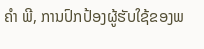ຄຳ ພີ, ການປົກປ້ອງຜູ້ຮັບໃຊ້ຂອງພ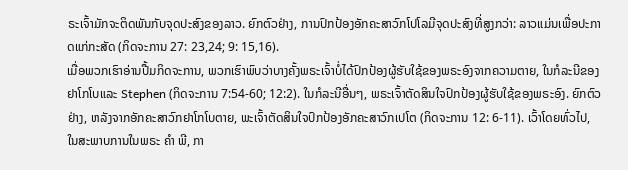ຣະເຈົ້າມັກຈະຕິດພັນກັບຈຸດປະສົງຂອງລາວ. ຍົກຕົວຢ່າງ, ການປົກປ້ອງອັກຄະສາວົກໂປໂລມີຈຸດປະສົງທີ່ສູງກວ່າ: ລາວແມ່ນເພື່ອປະກາດແກ່ກະສັດ (ກິດຈະການ 27: 23,24; 9: 15,16).
ເມື່ອພວກເຮົາອ່ານປື້ມກິດຈະການ, ພວກເຮົາພົບວ່າບາງຄັ້ງພຣະເຈົ້າບໍ່ໄດ້ປົກປ້ອງຜູ້ຮັບໃຊ້ຂອງພຣະອົງຈາກຄວາມຕາຍ, ໃນກໍລະນີຂອງຢາໂກໂບແລະ Stephen (ກິດຈະການ 7:54-60; 12:2). ໃນກໍລະນີອື່ນໆ, ພຣະເຈົ້າຕັດສິນໃຈປົກປ້ອງຜູ້ຮັບໃຊ້ຂອງພຣະອົງ. ຍົກຕົວຢ່າງ, ຫລັງຈາກອັກຄະສາວົກຢາໂກໂບຕາຍ, ພະເຈົ້າຕັດສິນໃຈປົກປ້ອງອັກຄະສາວົກເປໂຕ (ກິດຈະການ 12: 6-11). ເວົ້າໂດຍທົ່ວໄປ, ໃນສະພາບການໃນພຣະ ຄຳ ພີ, ກາ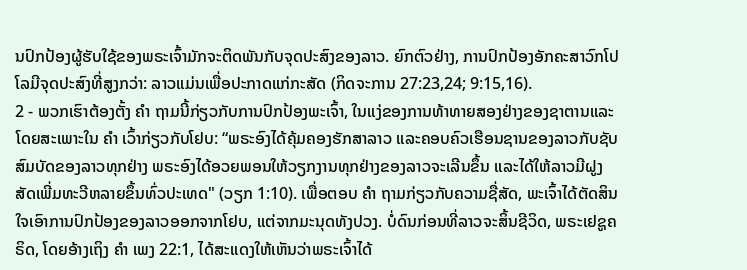ນປົກປ້ອງຜູ້ຮັບໃຊ້ຂອງພຣະເຈົ້າມັກຈະຕິດພັນກັບຈຸດປະສົງຂອງລາວ. ຍົກຕົວຢ່າງ, ການປົກປ້ອງອັກຄະສາວົກໂປໂລມີຈຸດປະສົງທີ່ສູງກວ່າ: ລາວແມ່ນເພື່ອປະກາດແກ່ກະສັດ (ກິດຈະການ 27:23,24; 9:15,16).
2 - ພວກເຮົາຕ້ອງຕັ້ງ ຄຳ ຖາມນີ້ກ່ຽວກັບການປົກປ້ອງພະເຈົ້າ, ໃນແງ່ຂອງການທ້າທາຍສອງຢ່າງຂອງຊາຕານແລະໂດຍສະເພາະໃນ ຄຳ ເວົ້າກ່ຽວກັບໂຢບ: “ພຣະອົງໄດ້ຄຸ້ມຄອງຮັກສາລາວ ແລະຄອບຄົວເຮືອນຊານຂອງລາວກັບຊັບສົມບັດຂອງລາວທຸກຢ່າງ ພຣະອົງໄດ້ອວຍພອນໃຫ້ວຽກງານທຸກຢ່າງຂອງລາວຈະເລີນຂຶ້ນ ແລະໄດ້ໃຫ້ລາວມີຝູງສັດເພີ່ມທະວີຫລາຍຂຶ້ນທົ່ວປະເທດ" (ວຽກ 1:10). ເພື່ອຕອບ ຄຳ ຖາມກ່ຽວກັບຄວາມຊື່ສັດ, ພະເຈົ້າໄດ້ຕັດສິນໃຈເອົາການປົກປ້ອງຂອງລາວອອກຈາກໂຢບ, ແຕ່ຈາກມະນຸດທັງປວງ. ບໍ່ດົນກ່ອນທີ່ລາວຈະສິ້ນຊີວິດ, ພຣະເຢຊູຄຣິດ, ໂດຍອ້າງເຖິງ ຄຳ ເພງ 22:1, ໄດ້ສະແດງໃຫ້ເຫັນວ່າພຣະເຈົ້າໄດ້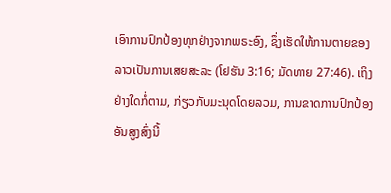ເອົາການປົກປ້ອງທຸກຢ່າງຈາກພຣະອົງ, ຊຶ່ງເຮັດໃຫ້ການຕາຍຂອງລາວເປັນການເສຍສະລະ (ໂຢຮັນ 3:16; ມັດທາຍ 27:46). ເຖິງຢ່າງໃດກໍ່ຕາມ, ກ່ຽວກັບມະນຸດໂດຍລວມ, ການຂາດການປົກປ້ອງອັນສູງສົ່ງນີ້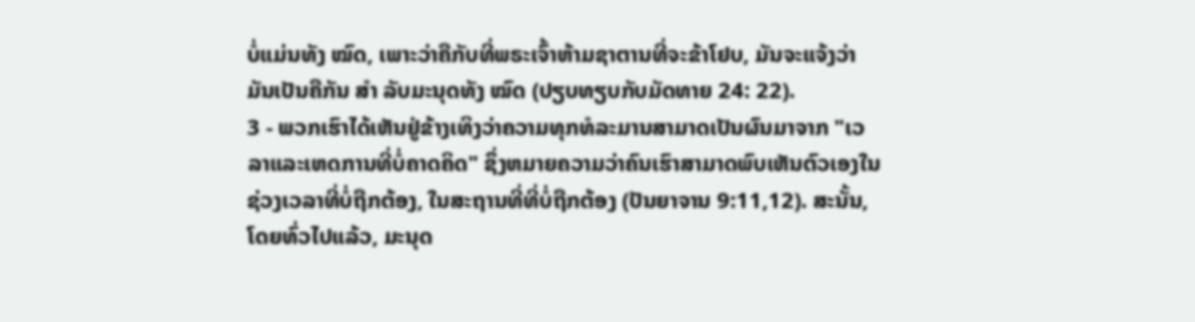ບໍ່ແມ່ນທັງ ໝົດ, ເພາະວ່າຄືກັບທີ່ພຣະເຈົ້າຫ້າມຊາຕານທີ່ຈະຂ້າໂຢບ, ມັນຈະແຈ້ງວ່າມັນເປັນຄືກັນ ສຳ ລັບມະນຸດທັງ ໝົດ (ປຽບທຽບກັບມັດທາຍ 24: 22).
3 - ພວກເຮົາໄດ້ເຫັນຢູ່ຂ້າງເທິງວ່າຄວາມທຸກທໍລະມານສາມາດເປັນຜົນມາຈາກ "ເວລາແລະເຫດການທີ່ບໍ່ຄາດຄິດ" ຊຶ່ງຫມາຍຄວາມວ່າຄົນເຮົາສາມາດພົບເຫັນຕົວເອງໃນຊ່ວງເວລາທີ່ບໍ່ຖືກຕ້ອງ, ໃນສະຖານທີ່ທີ່ບໍ່ຖືກຕ້ອງ (ປັນຍາຈານ 9:11,12). ສະນັ້ນ, ໂດຍທົ່ວໄປແລ້ວ, ມະນຸດ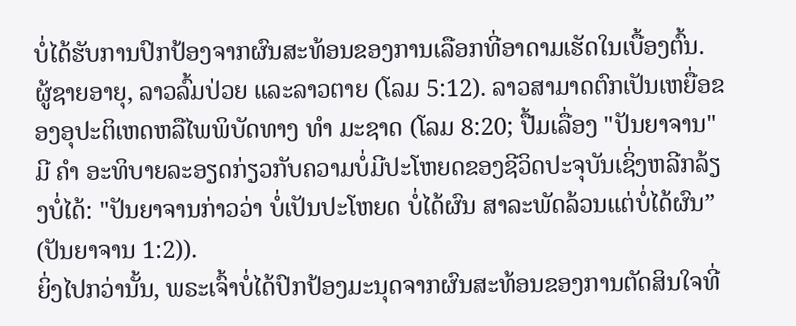ບໍ່ໄດ້ຮັບການປົກປ້ອງຈາກຜົນສະທ້ອນຂອງການເລືອກທີ່ອາດາມເຮັດໃນເບື້ອງຕົ້ນ. ຜູ້ຊາຍອາຍຸ, ລາວລົ້ມປ່ວຍ ແລະລາວຕາຍ (ໂລມ 5:12). ລາວສາມາດຕົກເປັນເຫຍື່ອຂອງອຸປະຕິເຫດຫລືໄພພິບັດທາງ ທຳ ມະຊາດ (ໂລມ 8:20; ປື້ມເລື່ອງ "ປັນຍາຈານ" ມີ ຄຳ ອະທິບາຍລະອຽດກ່ຽວກັບຄວາມບໍ່ມີປະໂຫຍດຂອງຊີວິດປະຈຸບັນເຊິ່ງຫລີກລ້ຽງບໍ່ໄດ້: "ປັນຍາຈານກ່າວວ່າ ບໍ່ເປັນປະໂຫຍດ ບໍ່ໄດ້ຜົນ ສາລະພັດລ້ວນແຕ່ບໍ່ໄດ້ຜົນ” (ປັນຍາຈານ 1:2)).
ຍິ່ງໄປກວ່ານັ້ນ, ພຣະເຈົ້າບໍ່ໄດ້ປົກປ້ອງມະນຸດຈາກຜົນສະທ້ອນຂອງການຕັດສິນໃຈທີ່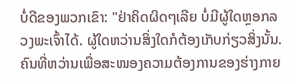ບໍ່ດີຂອງພວກເຂົາ: "ຢ່າຄິດຜິດໆເລີຍ ບໍ່ມີຜູ້ໃດຫຼອກລວງພະເຈົ້າໄດ້. ຜູ້ໃດຫວ່ານສິ່ງໃດກໍຕ້ອງເກັບກ່ຽວສິ່ງນັ້ນ. ຄົນທີ່ຫວ່ານເພື່ອສະໜອງຄວາມຕ້ອງການຂອງຮ່າງກາຍ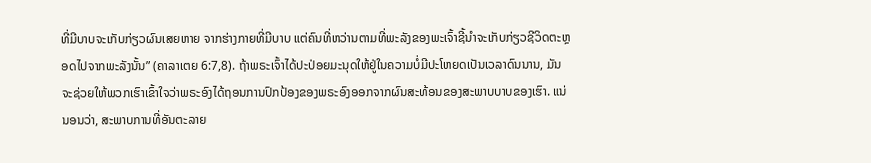ທີ່ມີບາບຈະເກັບກ່ຽວຜົນເສຍຫາຍ ຈາກຮ່າງກາຍທີ່ມີບາບ ແຕ່ຄົນທີ່ຫວ່ານຕາມທີ່ພະລັງຂອງພະເຈົ້າຊີ້ນຳຈະເກັບກ່ຽວຊີວິດຕະຫຼອດໄປຈາກພະລັງນັ້ນ” (ຄາລາເຕຍ 6:7,8). ຖ້າພຣະເຈົ້າໄດ້ປະປ່ອຍມະນຸດໃຫ້ຢູ່ໃນຄວາມບໍ່ມີປະໂຫຍດເປັນເວລາດົນນານ, ມັນຈະຊ່ວຍໃຫ້ພວກເຮົາເຂົ້າໃຈວ່າພຣະອົງໄດ້ຖອນການປົກປ້ອງຂອງພຣະອົງອອກຈາກຜົນສະທ້ອນຂອງສະພາບບາບຂອງເຮົາ. ແນ່ນອນວ່າ, ສະພາບການທີ່ອັນຕະລາຍ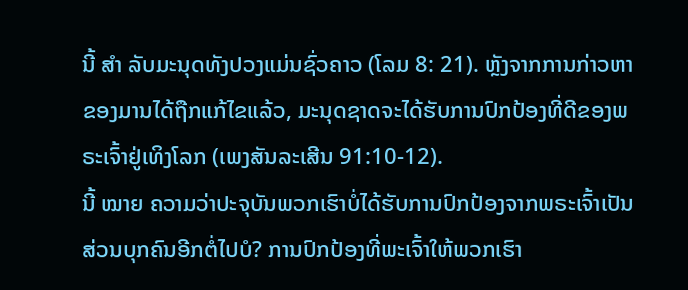ນີ້ ສຳ ລັບມະນຸດທັງປວງແມ່ນຊົ່ວຄາວ (ໂລມ 8: 21). ຫຼັງຈາກການກ່າວຫາຂອງມານໄດ້ຖືກແກ້ໄຂແລ້ວ, ມະນຸດຊາດຈະໄດ້ຮັບການປົກປ້ອງທີ່ດີຂອງພຣະເຈົ້າຢູ່ເທິງໂລກ (ເພງສັນລະເສີນ 91:10-12).
ນີ້ ໝາຍ ຄວາມວ່າປະຈຸບັນພວກເຮົາບໍ່ໄດ້ຮັບການປົກປ້ອງຈາກພຣະເຈົ້າເປັນສ່ວນບຸກຄົນອີກຕໍ່ໄປບໍ? ການປົກປ້ອງທີ່ພະເຈົ້າໃຫ້ພວກເຮົາ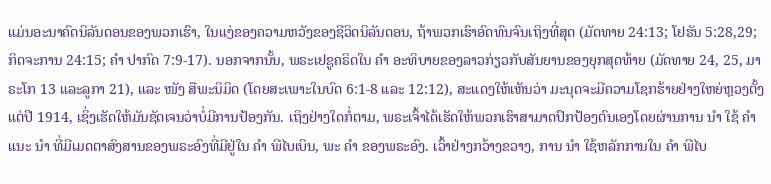ແມ່ນອະນາຄົດນິລັນດອນຂອງພວກເຮົາ, ໃນແງ່ຂອງຄວາມຫວັງຂອງຊີວິດນິລັນດອນ, ຖ້າພວກເຮົາອົດທົນຈົນເຖິງທີ່ສຸດ (ມັດທາຍ 24:13; ໂຢຮັນ 5:28,29; ກິດຈະການ 24:15; ຄຳ ປາກົດ 7:9-17). ນອກຈາກນັ້ນ, ພຣະເຢຊູຄຣິດໃນ ຄຳ ອະທິບາຍຂອງລາວກ່ຽວກັບສັນຍານຂອງຍຸກສຸດທ້າຍ (ມັດທາຍ 24, 25, ມາຣະໂກ 13 ແລະລູກາ 21), ແລະ ໜັງ ສືພະນິມິດ (ໂດຍສະເພາະໃນບົດ 6:1-8 ແລະ 12:12), ສະແດງໃຫ້ເຫັນວ່າ ມະນຸດຈະມີຄວາມໂຊກຮ້າຍຢ່າງໃຫຍ່ຫຼວງຕັ້ງແຕ່ປີ 1914, ເຊິ່ງເຮັດໃຫ້ມັນຊັດເຈນວ່າບໍ່ມີການປ້ອງກັນ. ເຖິງຢ່າງໃດກໍ່ຕາມ, ພຣະເຈົ້າໄດ້ເຮັດໃຫ້ພວກເຮົາສາມາດປົກປ້ອງຕົນເອງໂດຍຜ່ານການ ນຳ ໃຊ້ ຄຳ ແນະ ນຳ ທີ່ມີເມດຕາສົງສານຂອງພຣະອົງທີ່ມີຢູ່ໃນ ຄຳ ພີໄບເບິນ, ພະ ຄຳ ຂອງພຣະອົງ. ເວົ້າຢ່າງກວ້າງຂວາງ, ການ ນຳ ໃຊ້ຫລັກການໃນ ຄຳ ພີໄບ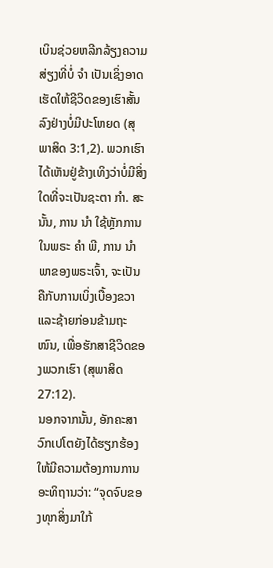ເບິນຊ່ວຍຫລີກລ້ຽງຄວາມສ່ຽງທີ່ບໍ່ ຈຳ ເປັນເຊິ່ງອາດເຮັດໃຫ້ຊີວິດຂອງເຮົາສັ້ນລົງຢ່າງບໍ່ມີປະໂຫຍດ (ສຸພາສິດ 3:1,2). ພວກເຮົາໄດ້ເຫັນຢູ່ຂ້າງເທິງວ່າບໍ່ມີສິ່ງໃດທີ່ຈະເປັນຊະຕາ ກຳ. ສະນັ້ນ, ການ ນຳ ໃຊ້ຫຼັກການໃນພຣະ ຄຳ ພີ, ການ ນຳ ພາຂອງພຣະເຈົ້າ, ຈະເປັນຄືກັບການເບິ່ງເບື້ອງຂວາແລະຊ້າຍກ່ອນຂ້າມຖະ ໜົນ, ເພື່ອຮັກສາຊີວິດຂອງພວກເຮົາ (ສຸພາສິດ 27:12).
ນອກຈາກນັ້ນ, ອັກຄະສາວົກເປໂຕຍັງໄດ້ຮຽກຮ້ອງໃຫ້ມີຄວາມຕ້ອງການການອະທິຖານວ່າ: “ຈຸດຈົບຂອງທຸກສິ່ງມາໃກ້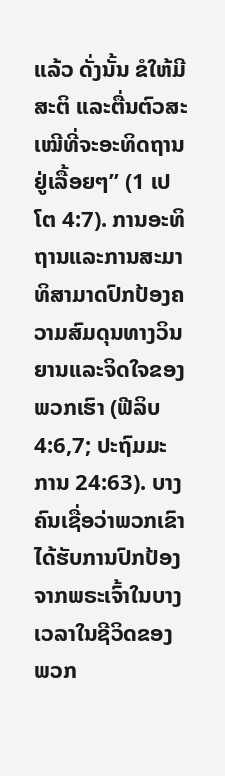ແລ້ວ ດັ່ງນັ້ນ ຂໍໃຫ້ມີສະຕິ ແລະຕື່ນຕົວສະເໝີທີ່ຈະອະທິດຖານຢູ່ເລື້ອຍໆ” (1 ເປໂຕ 4:7). ການອະທິຖານແລະການສະມາທິສາມາດປົກປ້ອງຄວາມສົມດຸນທາງວິນຍານແລະຈິດໃຈຂອງພວກເຮົາ (ຟີລິບ 4:6,7; ປະຖົມມະການ 24:63). ບາງຄົນເຊື່ອວ່າພວກເຂົາໄດ້ຮັບການປົກປ້ອງຈາກພຣະເຈົ້າໃນບາງເວລາໃນຊີວິດຂອງພວກ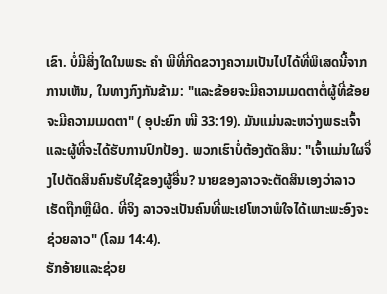ເຂົາ. ບໍ່ມີສິ່ງໃດໃນພຣະ ຄຳ ພີທີ່ກີດຂວາງຄວາມເປັນໄປໄດ້ທີ່ພິເສດນີ້ຈາກການເຫັນ, ໃນທາງກົງກັນຂ້າມ: "ແລະຂ້ອຍຈະມີຄວາມເມດຕາຕໍ່ຜູ້ທີ່ຂ້ອຍຈະມີຄວາມເມດຕາ" ( ອຸປະຍົກ ໜີ 33:19). ມັນແມ່ນລະຫວ່າງພຣະເຈົ້າແລະຜູ້ທີ່ຈະໄດ້ຮັບການປົກປ້ອງ. ພວກເຮົາບໍ່ຕ້ອງຕັດສິນ: "ເຈົ້າແມ່ນໃຜຈຶ່ງໄປຕັດສິນຄົນຮັບໃຊ້ຂອງຜູ້ອື່ນ? ນາຍຂອງລາວຈະຕັດສິນເອງວ່າລາວເຮັດຖືກຫຼືຜິດ. ທີ່ຈິງ ລາວຈະເປັນຄົນທີ່ພະເຢໂຫວາພໍໃຈໄດ້ເພາະພະອົງຈະຊ່ວຍລາວ" (ໂລມ 14:4).
ຮັກອ້າຍແລະຊ່ວຍ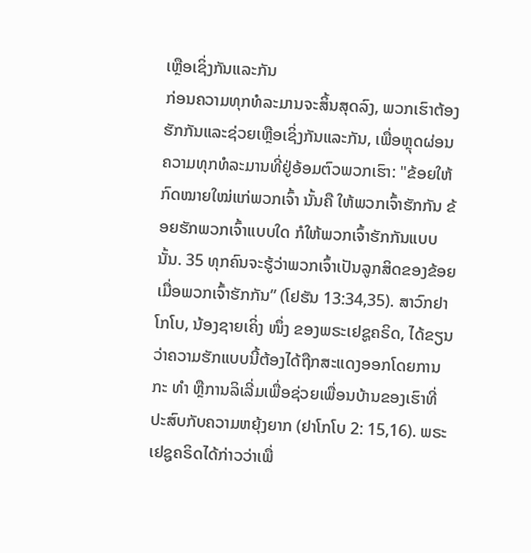ເຫຼືອເຊິ່ງກັນແລະກັນ
ກ່ອນຄວາມທຸກທໍລະມານຈະສິ້ນສຸດລົງ, ພວກເຮົາຕ້ອງຮັກກັນແລະຊ່ວຍເຫຼືອເຊິ່ງກັນແລະກັນ, ເພື່ອຫຼຸດຜ່ອນຄວາມທຸກທໍລະມານທີ່ຢູ່ອ້ອມຕົວພວກເຮົາ: "ຂ້ອຍໃຫ້ກົດໝາຍໃໝ່ແກ່ພວກເຈົ້າ ນັ້ນຄື ໃຫ້ພວກເຈົ້າຮັກກັນ ຂ້ອຍຮັກພວກເຈົ້າແບບໃດ ກໍໃຫ້ພວກເຈົ້າຮັກກັນແບບນັ້ນ. 35 ທຸກຄົນຈະຮູ້ວ່າພວກເຈົ້າເປັນລູກສິດຂອງຂ້ອຍ ເມື່ອພວກເຈົ້າຮັກກັນ” (ໂຢຮັນ 13:34,35). ສາວົກຢາໂກໂບ, ນ້ອງຊາຍເຄິ່ງ ໜຶ່ງ ຂອງພຣະເຢຊູຄຣິດ, ໄດ້ຂຽນວ່າຄວາມຮັກແບບນີ້ຕ້ອງໄດ້ຖືກສະແດງອອກໂດຍການກະ ທຳ ຫຼືການລິເລີ່ມເພື່ອຊ່ວຍເພື່ອນບ້ານຂອງເຮົາທີ່ປະສົບກັບຄວາມຫຍຸ້ງຍາກ (ຢາໂກໂບ 2: 15,16). ພຣະເຢຊູຄຣິດໄດ້ກ່າວວ່າເພື່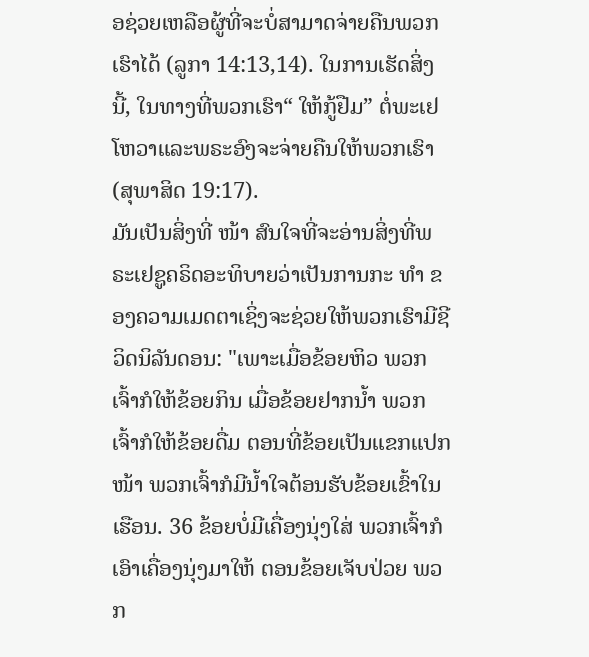ອຊ່ວຍເຫລືອຜູ້ທີ່ຈະບໍ່ສາມາດຈ່າຍຄືນພວກເຮົາໄດ້ (ລູກາ 14:13,14). ໃນການເຮັດສິ່ງນີ້, ໃນທາງທີ່ພວກເຮົາ“ ໃຫ້ກູ້ຢືມ” ຕໍ່ພະເຢໂຫວາແລະພຣະອົງຈະຈ່າຍຄືນໃຫ້ພວກເຮົາ (ສຸພາສິດ 19:17).
ມັນເປັນສິ່ງທີ່ ໜ້າ ສົນໃຈທີ່ຈະອ່ານສິ່ງທີ່ພຣະເຢຊູຄຣິດອະທິບາຍວ່າເປັນການກະ ທຳ ຂອງຄວາມເມດຕາເຊິ່ງຈະຊ່ວຍໃຫ້ພວກເຮົາມີຊີວິດນິລັນດອນ: "ເພາະເມື່ອຂ້ອຍຫິວ ພວກເຈົ້າກໍໃຫ້ຂ້ອຍກິນ ເມື່ອຂ້ອຍຢາກນ້ຳ ພວກເຈົ້າກໍໃຫ້ຂ້ອຍດື່ມ ຕອນທີ່ຂ້ອຍເປັນແຂກແປກໜ້າ ພວກເຈົ້າກໍມີນ້ຳໃຈຕ້ອນຮັບຂ້ອຍເຂົ້າໃນເຮືອນ. 36 ຂ້ອຍບໍ່ມີເຄື່ອງນຸ່ງໃສ່ ພວກເຈົ້າກໍເອົາເຄື່ອງນຸ່ງມາໃຫ້ ຕອນຂ້ອຍເຈັບປ່ວຍ ພວກ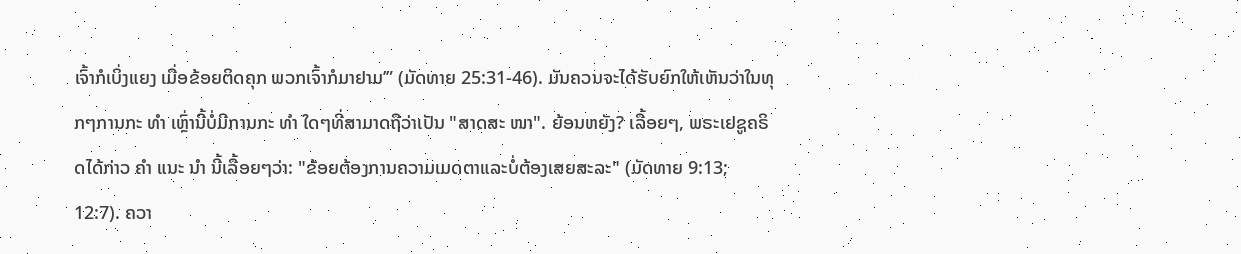ເຈົ້າກໍເບິ່ງແຍງ ເມື່ອຂ້ອຍຕິດຄຸກ ພວກເຈົ້າກໍມາຢາມ’” (ມັດທາຍ 25:31-46). ມັນຄວນຈະໄດ້ຮັບຍົກໃຫ້ເຫັນວ່າໃນທຸກໆການກະ ທຳ ເຫຼົ່ານີ້ບໍ່ມີການກະ ທຳ ໃດໆທີ່ສາມາດຖືວ່າເປັນ "ສາດສະ ໜາ". ຍ້ອນຫຍັງ? ເລື້ອຍໆ, ພຣະເຢຊູຄຣິດໄດ້ກ່າວ ຄຳ ແນະ ນຳ ນີ້ເລື້ອຍໆວ່າ: "ຂ້ອຍຕ້ອງການຄວາມເມດຕາແລະບໍ່ຕ້ອງເສຍສະລະ" (ມັດທາຍ 9:13; 12:7). ຄວາ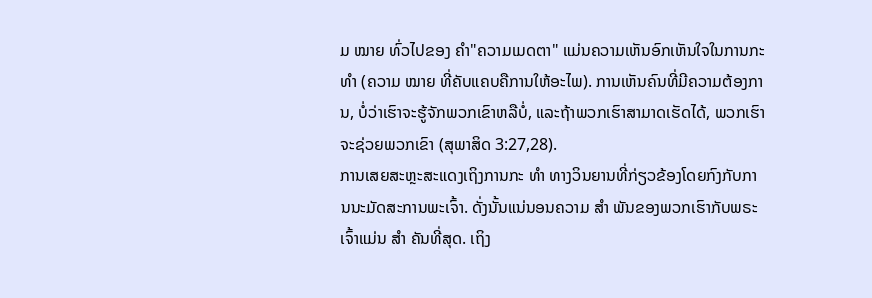ມ ໝາຍ ທົ່ວໄປຂອງ ຄຳ"ຄວາມເມດຕາ" ແມ່ນຄວາມເຫັນອົກເຫັນໃຈໃນການກະ ທຳ (ຄວາມ ໝາຍ ທີ່ຄັບແຄບຄືການໃຫ້ອະໄພ). ການເຫັນຄົນທີ່ມີຄວາມຕ້ອງການ, ບໍ່ວ່າເຮົາຈະຮູ້ຈັກພວກເຂົາຫລືບໍ່, ແລະຖ້າພວກເຮົາສາມາດເຮັດໄດ້, ພວກເຮົາຈະຊ່ວຍພວກເຂົາ (ສຸພາສິດ 3:27,28).
ການເສຍສະຫຼະສະແດງເຖິງການກະ ທຳ ທາງວິນຍານທີ່ກ່ຽວຂ້ອງໂດຍກົງກັບການນະມັດສະການພະເຈົ້າ. ດັ່ງນັ້ນແນ່ນອນຄວາມ ສຳ ພັນຂອງພວກເຮົາກັບພຣະເຈົ້າແມ່ນ ສຳ ຄັນທີ່ສຸດ. ເຖິງ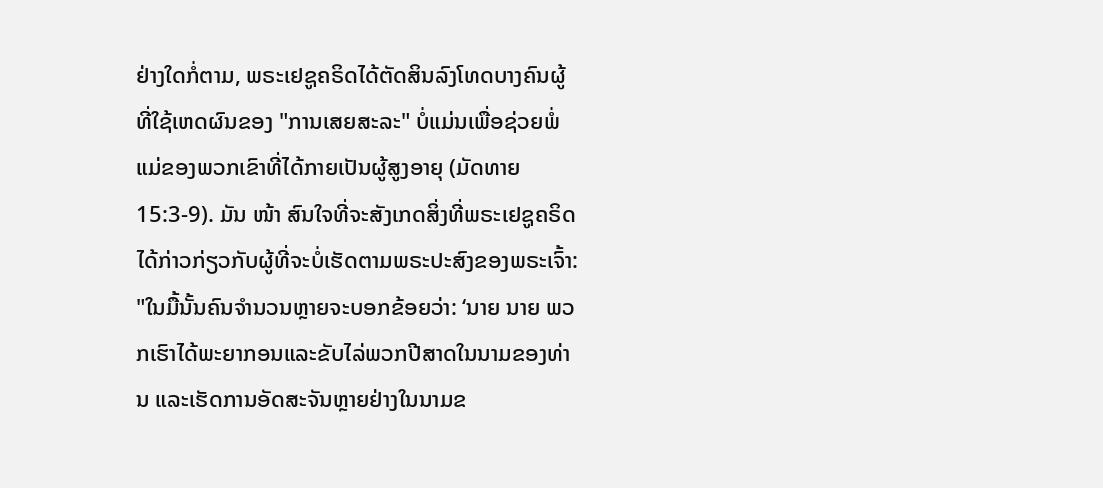ຢ່າງໃດກໍ່ຕາມ, ພຣະເຢຊູຄຣິດໄດ້ຕັດສິນລົງໂທດບາງຄົນຜູ້ທີ່ໃຊ້ເຫດຜົນຂອງ "ການເສຍສະລະ" ບໍ່ແມ່ນເພື່ອຊ່ວຍພໍ່ແມ່ຂອງພວກເຂົາທີ່ໄດ້ກາຍເປັນຜູ້ສູງອາຍຸ (ມັດທາຍ 15:3-9). ມັນ ໜ້າ ສົນໃຈທີ່ຈະສັງເກດສິ່ງທີ່ພຣະເຢຊູຄຣິດໄດ້ກ່າວກ່ຽວກັບຜູ້ທີ່ຈະບໍ່ເຮັດຕາມພຣະປະສົງຂອງພຣະເຈົ້າ: "ໃນມື້ນັ້ນຄົນຈຳນວນຫຼາຍຈະບອກຂ້ອຍວ່າ: ‘ນາຍ ນາຍ ພວກເຮົາໄດ້ພະຍາກອນແລະຂັບໄລ່ພວກປີສາດໃນນາມຂອງທ່ານ ແລະເຮັດການອັດສະຈັນຫຼາຍຢ່າງໃນນາມຂ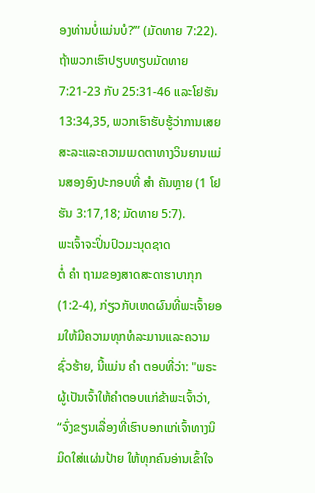ອງທ່ານບໍ່ແມ່ນບໍ?’” (ມັດທາຍ 7:22). ຖ້າພວກເຮົາປຽບທຽບມັດທາຍ 7:21-23 ກັບ 25:31-46 ແລະໂຢຮັນ 13:34,35, ພວກເຮົາຮັບຮູ້ວ່າການເສຍສະລະແລະຄວາມເມດຕາທາງວິນຍານແມ່ນສອງອົງປະກອບທີ່ ສຳ ຄັນຫຼາຍ (1 ໂຢຮັນ 3:17,18; ມັດທາຍ 5:7).
ພະເຈົ້າຈະປິ່ນປົວມະນຸດຊາດ
ຕໍ່ ຄຳ ຖາມຂອງສາດສະດາຮາບາກຸກ (1:2-4), ກ່ຽວກັບເຫດຜົນທີ່ພະເຈົ້າຍອມໃຫ້ມີຄວາມທຸກທໍລະມານແລະຄວາມຊົ່ວຮ້າຍ, ນີ້ແມ່ນ ຄຳ ຕອບທີ່ວ່າ: "ພຣະຜູ້ເປັນເຈົ້າໃຫ້ຄຳຕອບແກ່ຂ້າພະເຈົ້າວ່າ, “ຈົ່ງຂຽນເລື່ອງທີ່ເຮົາບອກແກ່ເຈົ້າທາງນິມິດໃສ່ແຜ່ນປ້າຍ ໃຫ້ທຸກຄົນອ່ານເຂົ້າໃຈ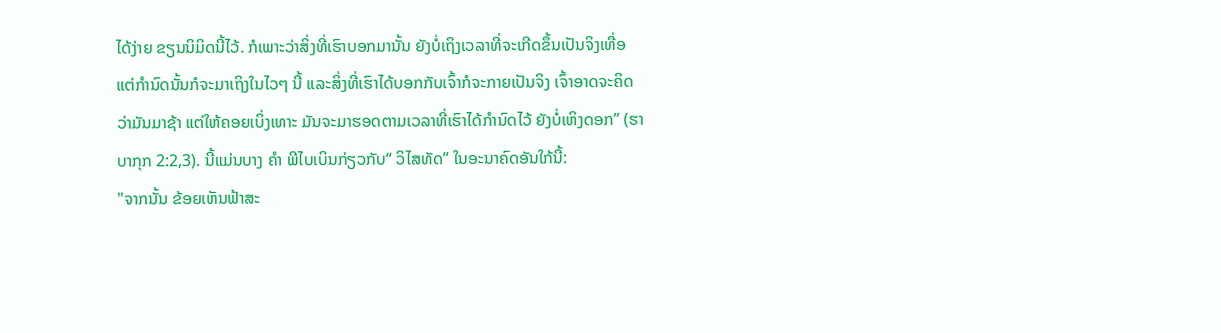ໄດ້ງ່າຍ ຂຽນນິມິດນີ້ໄວ້. ກໍເພາະວ່າສິ່ງທີ່ເຮົາບອກມານັ້ນ ຍັງບໍ່ເຖິງເວລາທີ່ຈະເກີດຂຶ້ນເປັນຈິງເທື່ອ ແຕ່ກຳນົດນັ້ນກໍຈະມາເຖິງໃນໄວໆ ນີ້ ແລະສິ່ງທີ່ເຮົາໄດ້ບອກກັບເຈົ້າກໍຈະກາຍເປັນຈິງ ເຈົ້າອາດຈະຄິດວ່າມັນມາຊ້າ ແຕ່ໃຫ້ຄອຍເບິ່ງເທາະ ມັນຈະມາຮອດຕາມເວລາທີ່ເຮົາໄດ້ກຳນົດໄວ້ ຍັງບໍ່ເຫິງດອກ” (ຮາບາກຸກ 2:2,3). ນີ້ແມ່ນບາງ ຄຳ ພີໄບເບິນກ່ຽວກັບ“ ວິໄສທັດ” ໃນອະນາຄົດອັນໃກ້ນີ້:
"ຈາກນັ້ນ ຂ້ອຍເຫັນຟ້າສະ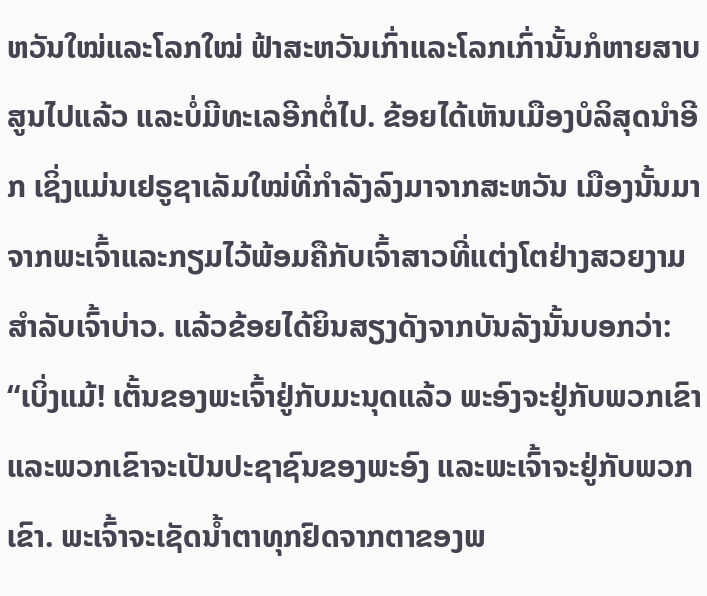ຫວັນໃໝ່ແລະໂລກໃໝ່ ຟ້າສະຫວັນເກົ່າແລະໂລກເກົ່ານັ້ນກໍຫາຍສາບສູນໄປແລ້ວ ແລະບໍ່ມີທະເລອີກຕໍ່ໄປ. ຂ້ອຍໄດ້ເຫັນເມືອງບໍລິສຸດນຳອີກ ເຊິ່ງແມ່ນເຢຣູຊາເລັມໃໝ່ທີ່ກຳລັງລົງມາຈາກສະຫວັນ ເມືອງນັ້ນມາຈາກພະເຈົ້າແລະກຽມໄວ້ພ້ອມຄືກັບເຈົ້າສາວທີ່ແຕ່ງໂຕຢ່າງສວຍງາມສຳລັບເຈົ້າບ່າວ. ແລ້ວຂ້ອຍໄດ້ຍິນສຽງດັງຈາກບັນລັງນັ້ນບອກວ່າ: “ເບິ່ງແມ້! ເຕັ້ນຂອງພະເຈົ້າຢູ່ກັບມະນຸດແລ້ວ ພະອົງຈະຢູ່ກັບພວກເຂົາແລະພວກເຂົາຈະເປັນປະຊາຊົນຂອງພະອົງ ແລະພະເຈົ້າຈະຢູ່ກັບພວກເຂົາ. ພະເຈົ້າຈະເຊັດນ້ຳຕາທຸກຢົດຈາກຕາຂອງພ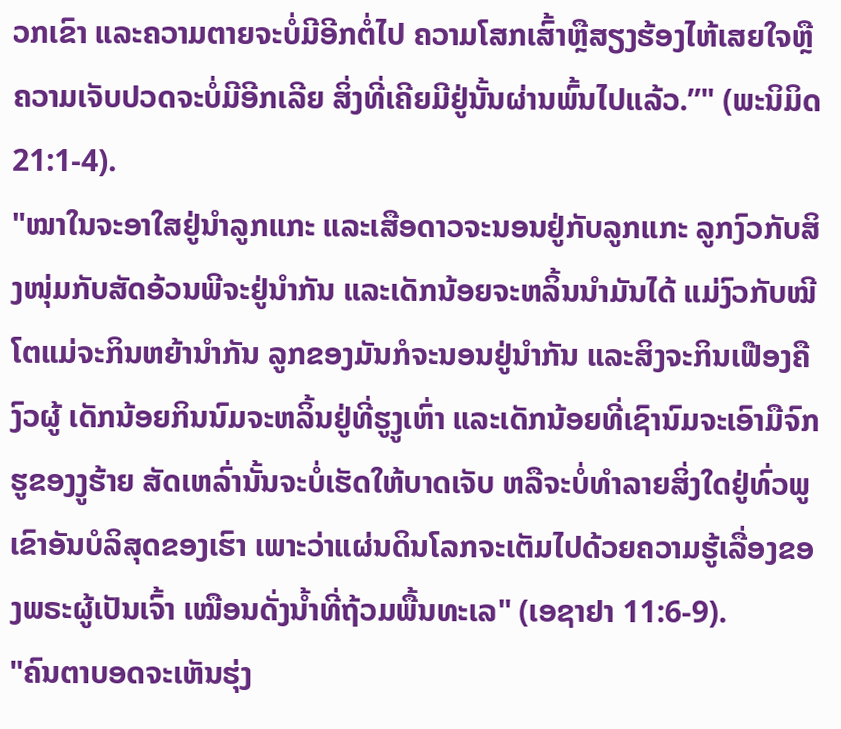ວກເຂົາ ແລະຄວາມຕາຍຈະບໍ່ມີອີກຕໍ່ໄປ ຄວາມໂສກເສົ້າຫຼືສຽງຮ້ອງໄຫ້ເສຍໃຈຫຼືຄວາມເຈັບປວດຈະບໍ່ມີອີກເລີຍ ສິ່ງທີ່ເຄີຍມີຢູ່ນັ້ນຜ່ານພົ້ນໄປແລ້ວ.”" (ພະນິມິດ 21:1-4).
"ໝາໃນຈະອາໃສຢູ່ນຳລູກແກະ ແລະເສືອດາວຈະນອນຢູ່ກັບລູກແກະ ລູກງົວກັບສິງໜຸ່ມກັບສັດອ້ວນພີຈະຢູ່ນຳກັນ ແລະເດັກນ້ອຍຈະຫລິ້ນນຳມັນໄດ້ ແມ່ງົວກັບໝີໂຕແມ່ຈະກິນຫຍ້ານຳກັນ ລູກຂອງມັນກໍຈະນອນຢູ່ນຳກັນ ແລະສິງຈະກິນເຟືອງຄືງົວຜູ້ ເດັກນ້ອຍກິນນົມຈະຫລິ້ນຢູ່ທີ່ຮູງູເຫົ່າ ແລະເດັກນ້ອຍທີ່ເຊົານົມຈະເອົາມືຈົກຮູຂອງງູຮ້າຍ ສັດເຫລົ່ານັ້ນຈະບໍ່ເຮັດໃຫ້ບາດເຈັບ ຫລືຈະບໍ່ທຳລາຍສິ່ງໃດຢູ່ທົ່ວພູເຂົາອັນບໍລິສຸດຂອງເຮົາ ເພາະວ່າແຜ່ນດິນໂລກຈະເຕັມໄປດ້ວຍຄວາມຮູ້ເລື່ອງຂອງພຣະຜູ້ເປັນເຈົ້າ ເໝືອນດັ່ງນ້ຳທີ່ຖ້ວມພື້ນທະເລ" (ເອຊາຢາ 11:6-9).
"ຄົນຕາບອດຈະເຫັນຮຸ່ງ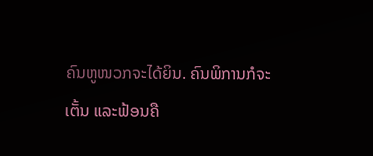ຄົນຫູໜວກຈະໄດ້ຍິນ. ຄົນພິການກໍຈະເຕັ້ນ ແລະຟ້ອນຄື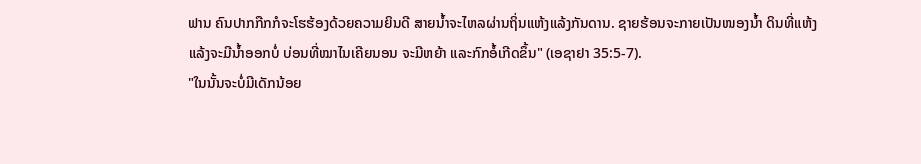ຟານ ຄົນປາກກືກກໍຈະໂຮຮ້ອງດ້ວຍຄວາມຍິນດີ ສາຍນ້ຳຈະໄຫລຜ່ານຖິ່ນແຫ້ງແລ້ງກັນດານ. ຊາຍຮ້ອນຈະກາຍເປັນໜອງນ້ຳ ດິນທີ່ແຫ້ງແລ້ງຈະມີນ້ຳອອກບໍ່ ບ່ອນທີ່ໝາໄນເຄີຍນອນ ຈະມີຫຍ້າ ແລະກົກອໍ້ເກີດຂຶ້ນ" (ເອຊາຢາ 35:5-7).
"ໃນນັ້ນຈະບໍ່ມີເດັກນ້ອຍ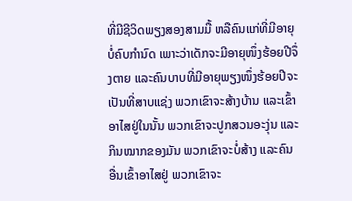ທີ່ມີຊີວິດພຽງສອງສາມມື້ ຫລືຄົນແກ່ທີ່ມີອາຍຸບໍ່ຄົບກຳນົດ ເພາະວ່າເດັກຈະມີອາຍຸໜຶ່ງຮ້ອຍປີຈຶ່ງຕາຍ ແລະຄົນບາບທີ່ມີອາຍຸພຽງໜຶ່ງຮ້ອຍປີຈະເປັນທີ່ສາບແຊ່ງ ພວກເຂົາຈະສ້າງບ້ານ ແລະເຂົ້າອາໄສຢູ່ໃນນັ້ນ ພວກເຂົາຈະປູກສວນອະງຸ່ນ ແລະກິນໝາກຂອງມັນ ພວກເຂົາຈະບໍ່ສ້າງ ແລະຄົນອື່ນເຂົ້າອາໄສຢູ່ ພວກເຂົາຈະ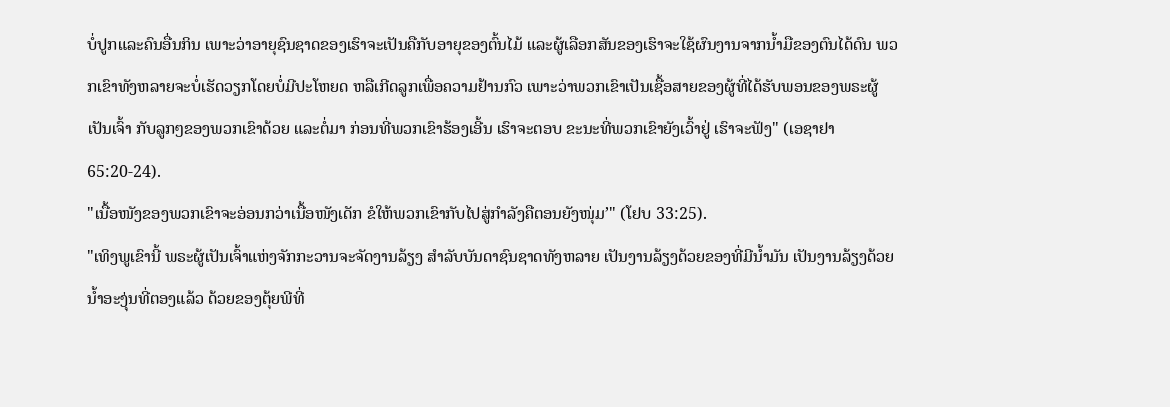ບໍ່ປູກແລະຄົນອື່ນກິນ ເພາະວ່າອາຍຸຊົນຊາດຂອງເຮົາຈະເປັນຄືກັບອາຍຸຂອງຕົ້ນໄມ້ ແລະຜູ້ເລືອກສັນຂອງເຮົາຈະໃຊ້ຜົນງານຈາກນ້ຳມືຂອງຕົນໄດ້ດົນ ພວກເຂົາທັງຫລາຍຈະບໍ່ເຮັດວຽກໂດຍບໍ່ມີປະໂຫຍດ ຫລືເກີດລູກເພື່ອຄວາມຢ້ານກົວ ເພາະວ່າພວກເຂົາເປັນເຊື້ອສາຍຂອງຜູ້ທີ່ໄດ້ຮັບພອນຂອງພຣະຜູ້ເປັນເຈົ້າ ກັບລູກໆຂອງພວກເຂົາດ້ວຍ ແລະຕໍ່ມາ ກ່ອນທີ່ພວກເຂົາຮ້ອງເອີ້ນ ເຮົາຈະຕອບ ຂະນະທີ່ພວກເຂົາຍັງເວົ້າຢູ່ ເຮົາຈະຟັງ" (ເອຊາຢາ 65:20-24).
"ເນື້ອໜັງຂອງພວກເຂົາຈະອ່ອນກວ່າເນື້ອໜັງເດັກ ຂໍໃຫ້ພວກເຂົາກັບໄປສູ່ກຳລັງຄືຕອນຍັງໜຸ່ມ’" (ໂຢບ 33:25).
"ເທິງພູເຂົານີ້ ພຣະຜູ້ເປັນເຈົ້າແຫ່ງຈັກກະວານຈະຈັດງານລ້ຽງ ສຳລັບບັນດາຊົນຊາດທັງຫລາຍ ເປັນງານລ້ຽງດ້ວຍຂອງທີ່ມີນ້ຳມັນ ເປັນງານລ້ຽງດ້ວຍນ້ຳອະງຸ່ນທີ່ຕອງແລ້ວ ດ້ວຍຂອງຕຸ້ຍພີທີ່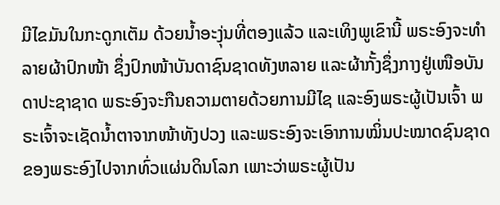ມີໄຂມັນໃນກະດູກເຕັມ ດ້ວຍນ້ຳອະງຸ່ນທີ່ຕອງແລ້ວ ແລະເທິງພູເຂົານີ້ ພຣະອົງຈະທຳລາຍຜ້າປົກໜ້າ ຊຶ່ງປົກໜ້າບັນດາຊົນຊາດທັງຫລາຍ ແລະຜ້າກັ້ງຊຶ່ງກາງຢູ່ເໜືອບັນດາປະຊາຊາດ ພຣະອົງຈະກືນຄວາມຕາຍດ້ວຍການມີໄຊ ແລະອົງພຣະຜູ້ເປັນເຈົ້າ ພຣະເຈົ້າຈະເຊັດນ້ຳຕາຈາກໜ້າທັງປວງ ແລະພຣະອົງຈະເອົາການໝິ່ນປະໝາດຊົນຊາດຂອງພຣະອົງໄປຈາກທົ່ວແຜ່ນດິນໂລກ ເພາະວ່າພຣະຜູ້ເປັນ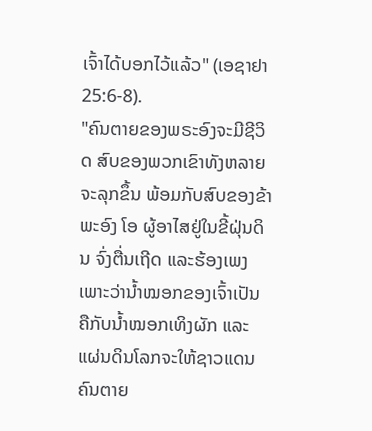ເຈົ້າໄດ້ບອກໄວ້ແລ້ວ" (ເອຊາຢາ 25:6-8).
"ຄົນຕາຍຂອງພຣະອົງຈະມີຊີວິດ ສົບຂອງພວກເຂົາທັງຫລາຍຈະລຸກຂຶ້ນ ພ້ອມກັບສົບຂອງຂ້າພະອົງ ໂອ ຜູ້ອາໄສຢູ່ໃນຂີ້ຝຸ່ນດິນ ຈົ່ງຕື່ນເຖີດ ແລະຮ້ອງເພງ ເພາະວ່ານ້ຳໝອກຂອງເຈົ້າເປັນຄືກັບນ້ຳໝອກເທິງຜັກ ແລະແຜ່ນດິນໂລກຈະໃຫ້ຊາວແດນຄົນຕາຍ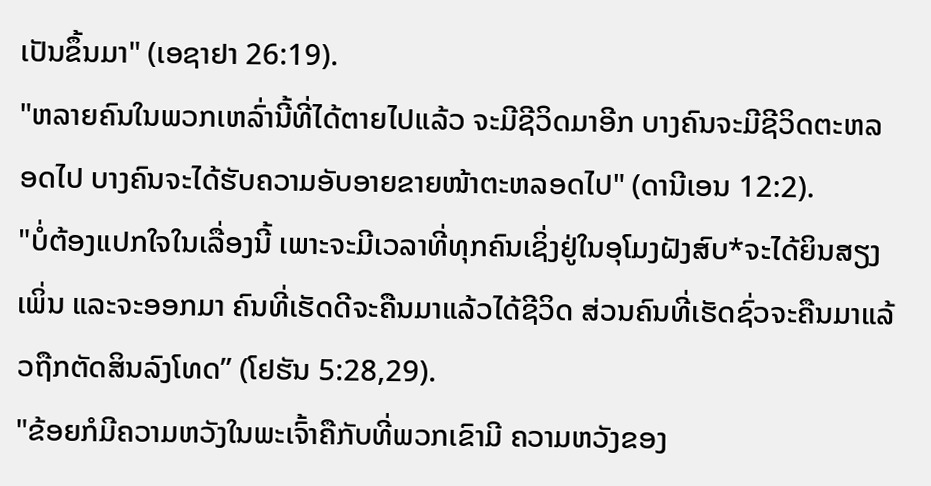ເປັນຂຶ້ນມາ" (ເອຊາຢາ 26:19).
"ຫລາຍຄົນໃນພວກເຫລົ່ານີ້ທີ່ໄດ້ຕາຍໄປແລ້ວ ຈະມີຊີວິດມາອີກ ບາງຄົນຈະມີຊີວິດຕະຫລອດໄປ ບາງຄົນຈະໄດ້ຮັບຄວາມອັບອາຍຂາຍໜ້າຕະຫລອດໄປ" (ດານີເອນ 12:2).
"ບໍ່ຕ້ອງແປກໃຈໃນເລື່ອງນີ້ ເພາະຈະມີເວລາທີ່ທຸກຄົນເຊິ່ງຢູ່ໃນອຸໂມງຝັງສົບ*ຈະໄດ້ຍິນສຽງເພິ່ນ ແລະຈະອອກມາ ຄົນທີ່ເຮັດດີຈະຄືນມາແລ້ວໄດ້ຊີວິດ ສ່ວນຄົນທີ່ເຮັດຊົ່ວຈະຄືນມາແລ້ວຖືກຕັດສິນລົງໂທດ” (ໂຢຮັນ 5:28,29).
"ຂ້ອຍກໍມີຄວາມຫວັງໃນພະເຈົ້າຄືກັບທີ່ພວກເຂົາມີ ຄວາມຫວັງຂອງ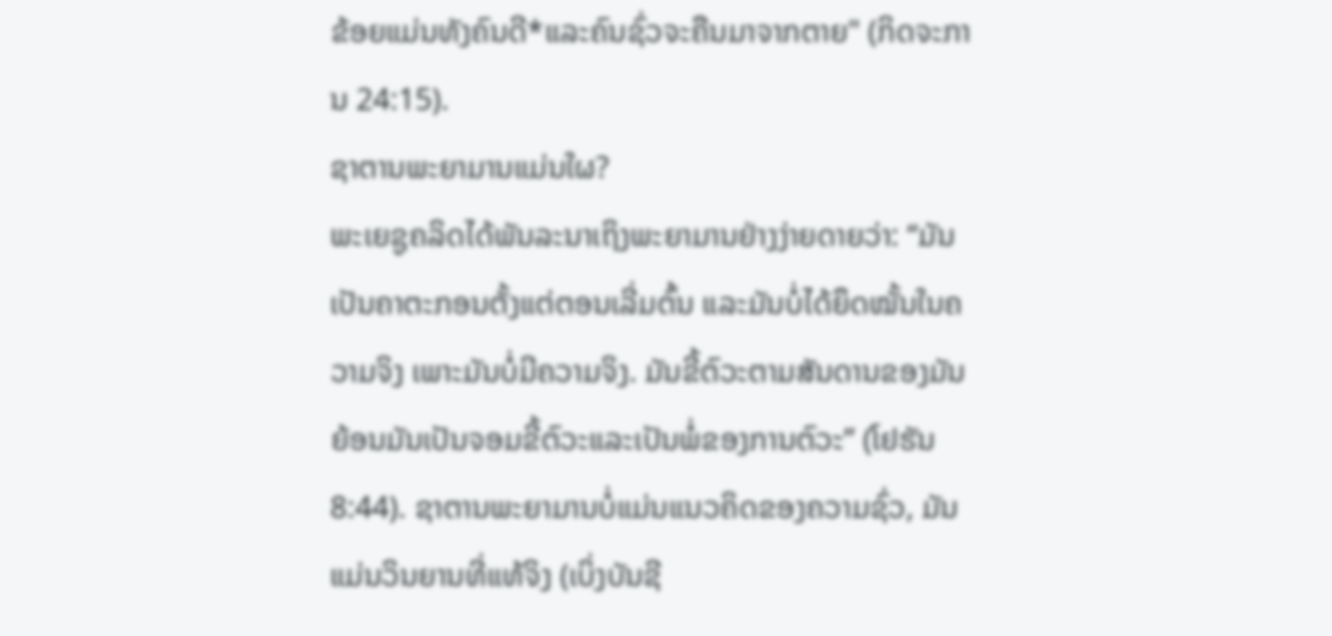ຂ້ອຍແມ່ນທັງຄົນດີ*ແລະຄົນຊົ່ວຈະຄືນມາຈາກຕາຍ" (ກິດຈະການ 24:15).
ຊາຕານພະຍາມານແມ່ນໃຜ?
ພະເຍຊູຄລິດໄດ້ພັນລະນາເຖິງພະຍາມານຢ່າງງ່າຍດາຍວ່າ: “ມັນເປັນຄາຕະກອນຕັ້ງແຕ່ຕອນເລີ່ມຕົ້ນ ແລະມັນບໍ່ໄດ້ຍຶດໝັ້ນໃນຄວາມຈິງ ເພາະມັນບໍ່ມີຄວາມຈິງ. ມັນຂີ້ຕົວະຕາມສັນດານຂອງມັນ ຍ້ອນມັນເປັນຈອມຂີ້ຕົວະແລະເປັນພໍ່ຂອງການຕົວະ” (ໂຢຮັນ 8:44). ຊາຕານພະຍາມານບໍ່ແມ່ນແນວຄິດຂອງຄວາມຊົ່ວ, ມັນແມ່ນວິນຍານທີ່ແທ້ຈິງ (ເບິ່ງບັນຊີ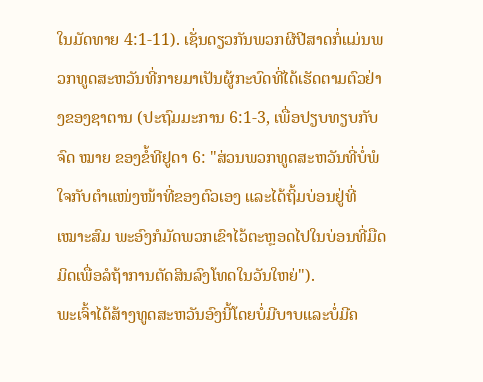ໃນມັດທາຍ 4:1-11). ເຊັ່ນດຽວກັນພວກຜີປີສາດກໍ່ແມ່ນພວກທູດສະຫວັນທີ່ກາຍມາເປັນຜູ້ກະບົດທີ່ໄດ້ເຮັດຕາມຕົວຢ່າງຂອງຊາຕານ (ປະຖົມມະການ 6:1-3, ເພື່ອປຽບທຽບກັບຈົດ ໝາຍ ຂອງຂໍ້ທີຢູດາ 6: "ສ່ວນພວກທູດສະຫວັນທີ່ບໍ່ພໍໃຈກັບຕຳແໜ່ງໜ້າທີ່ຂອງຕົວເອງ ແລະໄດ້ຖິ້ມບ່ອນຢູ່ທີ່ເໝາະສົມ ພະອົງກໍມັດພວກເຂົາໄວ້ຕະຫຼອດໄປໃນບ່ອນທີ່ມືດມິດເພື່ອລໍຖ້າການຕັດສິນລົງໂທດໃນວັນໃຫຍ່").
ພະເຈົ້າໄດ້ສ້າງທູດສະຫວັນອົງນີ້ໂດຍບໍ່ມີບາບແລະບໍ່ມີຄ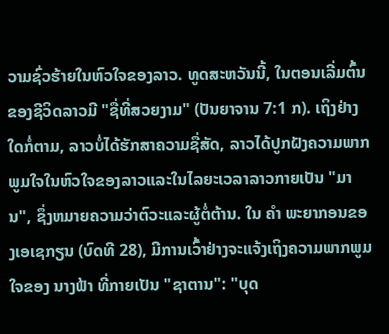ວາມຊົ່ວຮ້າຍໃນຫົວໃຈຂອງລາວ. ທູດສະຫວັນນີ້, ໃນຕອນເລີ່ມຕົ້ນຂອງຊີວິດລາວມີ "ຊື່ທີ່ສວຍງາມ" (ປັນຍາຈານ 7:1 ກ). ເຖິງຢ່າງໃດກໍ່ຕາມ, ລາວບໍ່ໄດ້ຮັກສາຄວາມຊື່ສັດ, ລາວໄດ້ປູກຝັງຄວາມພາກພູມໃຈໃນຫົວໃຈຂອງລາວແລະໃນໄລຍະເວລາລາວກາຍເປັນ "ມານ", ຊຶ່ງຫມາຍຄວາມວ່າຕົວະແລະຜູ້ຕໍ່ຕ້ານ. ໃນ ຄຳ ພະຍາກອນຂອງເອເຊກຽນ (ບົດທີ 28), ມີການເວົ້າຢ່າງຈະແຈ້ງເຖິງຄວາມພາກພູມໃຈຂອງ ນາງຟ້າ ທີ່ກາຍເປັນ "ຊາຕານ": "ບຸດ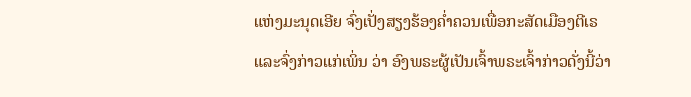ແຫ່ງມະນຸດເອີຍ ຈົ່ງເປັ່ງສຽງຮ້ອງຄ່ຳຄວນເພື່ອກະສັດເມືອງຕີເຣ ແລະຈົ່ງກ່າວແກ່ເພິ່ນ ວ່າ ອົງພຣະຜູ້ເປັນເຈົ້າພຣະເຈົ້າກ່າວດັ່ງນີ້ວ່າ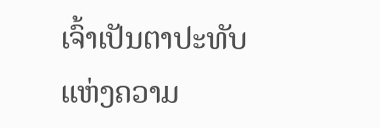ເຈົ້າເປັນຕາປະທັບແຫ່ງຄວາມ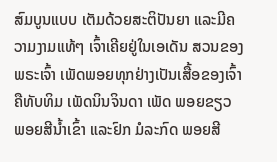ສົມບູນແບບ ເຕັມດ້ວຍສະຕິປັນຍາ ແລະມີຄວາມງາມແທ້ໆ ເຈົ້າເຄີຍຢູ່ໃນເອເດັນ ສວນຂອງພຣະເຈົ້າ ເພັດພອຍທຸກຢ່າງເປັນເສື້ອຂອງເຈົ້າ ຄືທັບທິມ ເພັດນິນຈິນດາ ເພັດ ພອຍຂຽວ ພອຍສີນ້ຳເຂົ້າ ແລະຢົກ ມໍລະກົດ ພອຍສີ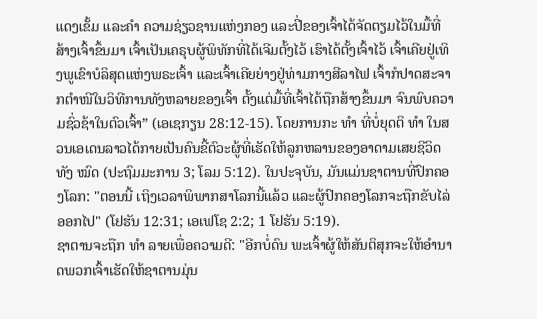ແດງເຂັ້ມ ແລະຄຳ ຄວາມຊ່ຽວຊານແຫ່ງກອງ ແລະປີ່ຂອງເຈົ້າໄດ້ຈັດຕຽມໄວ້ໃນມື້ທີ່ສ້າງເຈົ້າຂຶ້ນມາ ເຈົ້າເປັນເຄຣຸບຜູ້ພິທັກທີ່ໄດ້ເຈີມຕັ້ງໄວ້ ເຮົາໄດ້ຕັ້ງເຈົ້າໄວ້ ເຈົ້າເຄີຍຢູ່ເທິງພູເຂົາບໍລິສຸດແຫ່ງພຣະເຈົ້າ ແລະເຈົ້າເຄີຍຍ່າງຢູ່ທ່າມກາງສີລາໄຟ ເຈົ້າກໍປາດສະຈາກຕຳໜີໃນວິທີການທັງຫລາຍຂອງເຈົ້າ ຕັ້ງແຕ່ມື້ທີ່ເຈົ້າໄດ້ຖືກສ້າງຂຶ້ນມາ ຈົນພົບຄວາມຊົ່ວຊ້າໃນຕົວເຈົ້າ” (ເອເຊກຽນ 28:12-15). ໂດຍການກະ ທຳ ທີ່ບໍ່ຍຸດຕິ ທຳ ໃນສວນເອເດນລາວໄດ້ກາຍເປັນຄົນຂີ້ຕົວະຜູ້ທີ່ເຮັດໃຫ້ລູກຫລານຂອງອາດາມເສຍຊີວິດທັງ ໝົດ (ປະຖົມມະການ 3; ໂລມ 5:12). ໃນປະຈຸບັນ, ມັນແມ່ນຊາຕານທີ່ປົກຄອງໂລກ: "ຕອນນີ້ ເຖິງເວລາພິພາກສາໂລກນີ້ແລ້ວ ແລະຜູ້ປົກຄອງໂລກຈະຖືກຂັບໄລ່ອອກໄປ" (ໂຢຮັນ 12:31; ເອເຟໂຊ 2:2; 1 ໂຢຮັນ 5:19).
ຊາຕານຈະຖືກ ທຳ ລາຍເພື່ອຄວາມດີ: "ອີກບໍ່ດົນ ພະເຈົ້າຜູ້ໃຫ້ສັນຕິສຸກຈະໃຫ້ອຳນາດພວກເຈົ້າເຮັດໃຫ້ຊາຕານມຸ່ນ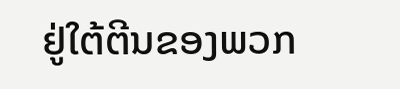ຢູ່ໃຕ້ຕີນຂອງພວກ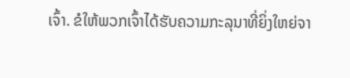ເຈົ້າ. ຂໍໃຫ້ພວກເຈົ້າໄດ້ຮັບຄວາມກະລຸນາທີ່ຍິ່ງໃຫຍ່ຈາ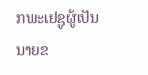ກພະເຢຊູຜູ້ເປັນນາຍຂ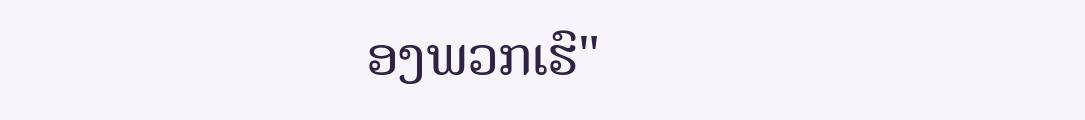ອງພວກເຮົ"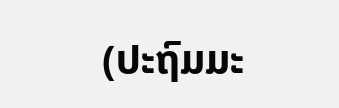(ປະຖົມມະ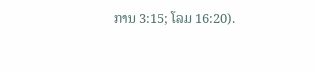ການ 3:15; ໂລມ 16:20).